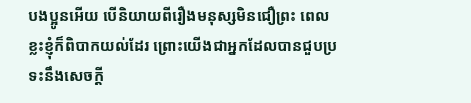បងប្អូនអើយ បើនិយាយពីរឿងមនុស្សមិនជឿព្រះ ពេលខ្លះខ្ញុំក៏ពិបាកយល់ដែរ ព្រោះយើងជាអ្នកដែលបានជួបប្រទះនឹងសេចក្តី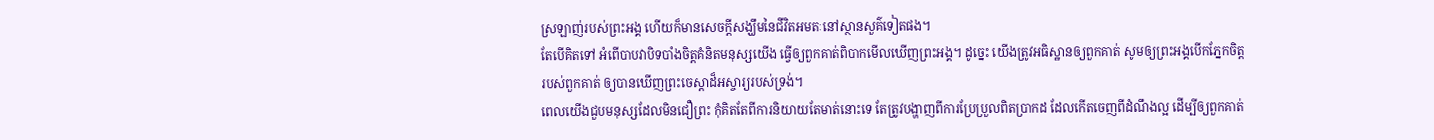ស្រឡាញ់របស់ព្រះអង្គ ហើយក៏មានសេចក្តីសង្ឃឹមនៃជីវិតអមតៈនៅស្ថានសួគ៌ទៀតផង។
តែបើគិតទៅ អំពើបាបវាបិទបាំងចិត្តគំនិតមនុស្សយើង ធ្វើឲ្យពួកគាត់ពិបាកមើលឃើញព្រះអង្គ។ ដូច្នេះ យើងត្រូវអធិស្ឋានឲ្យពួកគាត់ សូមឲ្យព្រះអង្គបើកភ្នែកចិត្តរបស់ពួកគាត់ ឲ្យបានឃើញព្រះចេស្តាដ៏អស្ចារ្យរបស់ទ្រង់។
ពេលយើងជួបមនុស្សដែលមិនជឿព្រះ កុំគិតតែពីការនិយាយតែមាត់នោះទេ តែត្រូវបង្ហាញពីការប្រែប្រួលពិតប្រាកដ ដែលកើតចេញពីដំណឹងល្អ ដើម្បីឲ្យពួកគាត់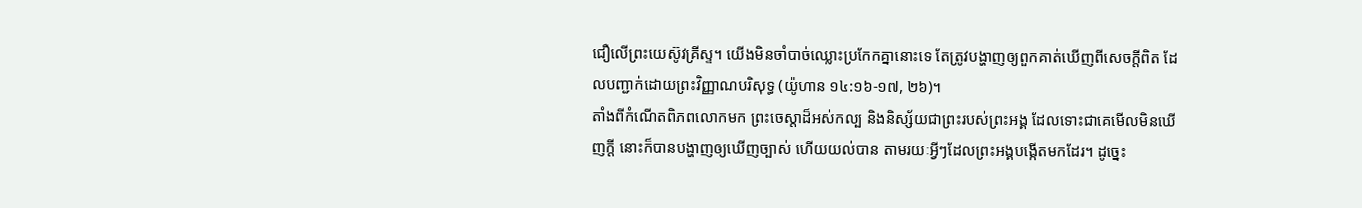ជឿលើព្រះយេស៊ូវគ្រីស្ទ។ យើងមិនចាំបាច់ឈ្លោះប្រកែកគ្នានោះទេ តែត្រូវបង្ហាញឲ្យពួកគាត់ឃើញពីសេចក្តីពិត ដែលបញ្ជាក់ដោយព្រះវិញ្ញាណបរិសុទ្ធ (យ៉ូហាន ១៤:១៦-១៧, ២៦)។
តាំងពីកំណើតពិភពលោកមក ព្រះចេស្តាដ៏អស់កល្ប និងនិស្ស័យជាព្រះរបស់ព្រះអង្គ ដែលទោះជាគេមើលមិនឃើញក្ដី នោះក៏បានបង្ហាញឲ្យឃើញច្បាស់ ហើយយល់បាន តាមរយៈអ្វីៗដែលព្រះអង្គបង្កើតមកដែរ។ ដូច្នេះ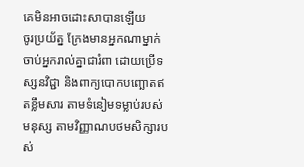គេមិនអាចដោះសាបានឡើយ
ចូរប្រយ័ត្ន ក្រែងមានអ្នកណាម្នាក់ចាប់អ្នករាល់គ្នាជារំពា ដោយប្រើទស្សនវិជ្ជា និងពាក្យបោកបញ្ឆោតឥតខ្លឹមសារ តាមទំនៀមទម្លាប់របស់មនុស្ស តាមវិញ្ញាណបថមសិក្សារបស់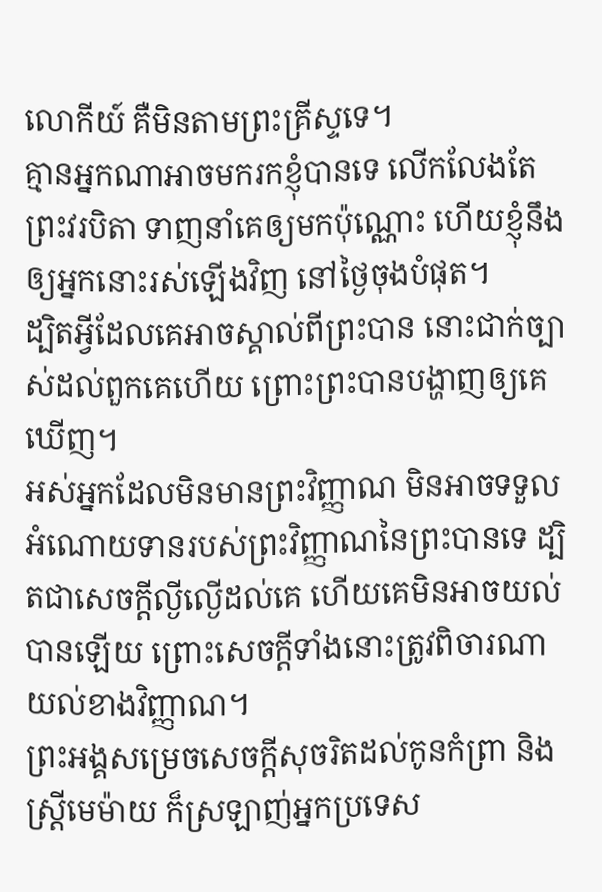លោកីយ៍ គឺមិនតាមព្រះគ្រីស្ទទេ។
គ្មានអ្នកណាអាចមករកខ្ញុំបានទេ លើកលែងតែព្រះវរបិតា ទាញនាំគេឲ្យមកប៉ុណ្ណោះ ហើយខ្ញុំនឹងឲ្យអ្នកនោះរស់ឡើងវិញ នៅថ្ងៃចុងបំផុត។
ដ្បិតអ្វីដែលគេអាចស្គាល់ពីព្រះបាន នោះជាក់ច្បាស់ដល់ពួកគេហើយ ព្រោះព្រះបានបង្ហាញឲ្យគេឃើញ។
អស់អ្នកដែលមិនមានព្រះវិញ្ញាណ មិនអាចទទួលអំណោយទានរបស់ព្រះវិញ្ញាណនៃព្រះបានទេ ដ្បិតជាសេចក្តីល្ងីល្ងើដល់គេ ហើយគេមិនអាចយល់បានឡើយ ព្រោះសេចក្តីទាំងនោះត្រូវពិចារណាយល់ខាងវិញ្ញាណ។
ព្រះអង្គសម្រេចសេចក្ដីសុចរិតដល់កូនកំព្រា និងស្រ្ដីមេម៉ាយ ក៏ស្រឡាញ់អ្នកប្រទេស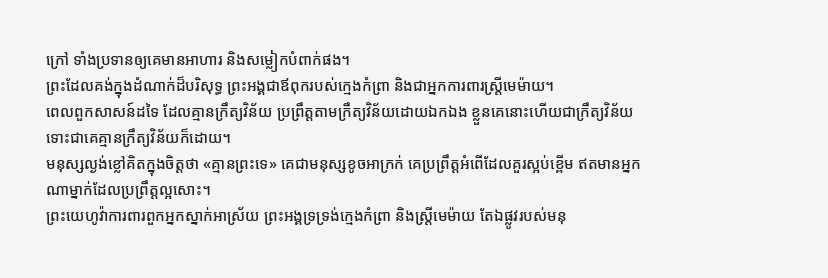ក្រៅ ទាំងប្រទានឲ្យគេមានអាហារ និងសម្លៀកបំពាក់ផង។
ព្រះដែលគង់ក្នុងដំណាក់ដ៏បរិសុទ្ធ ព្រះអង្គជាឪពុករបស់ក្មេងកំព្រា និងជាអ្នកការពារស្ត្រីមេម៉ាយ។
ពេលពួកសាសន៍ដទៃ ដែលគ្មានក្រឹត្យវិន័យ ប្រព្រឹត្តតាមក្រឹត្យវិន័យដោយឯកឯង ខ្លួនគេនោះហើយជាក្រឹត្យវិន័យ ទោះជាគេគ្មានក្រឹត្យវិន័យក៏ដោយ។
មនុស្សល្ងង់ខ្លៅគិតក្នុងចិត្តថា «គ្មានព្រះទេ» គេជាមនុស្សខូចអាក្រក់ គេប្រព្រឹត្តអំពើដែលគួរស្អប់ខ្ពើម ឥតមានអ្នកណាម្នាក់ដែលប្រព្រឹត្តល្អសោះ។
ព្រះយេហូវ៉ាការពារពួកអ្នកស្នាក់អាស្រ័យ ព្រះអង្គទ្រទ្រង់ក្មេងកំព្រា និងស្ត្រីមេម៉ាយ តែឯផ្លូវរបស់មនុ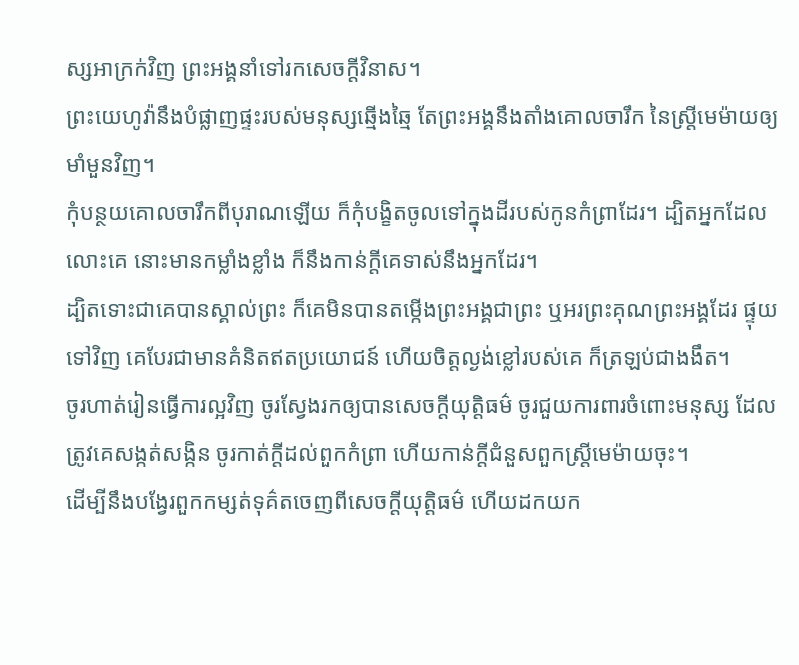ស្សអាក្រក់វិញ ព្រះអង្គនាំទៅរកសេចក្ដីវិនាស។
ព្រះយេហូវ៉ានឹងបំផ្លាញផ្ទះរបស់មនុស្សឆ្មើងឆ្មៃ តែព្រះអង្គនឹងតាំងគោលចារឹក នៃស្ត្រីមេម៉ាយឲ្យមាំមួនវិញ។
កុំបន្ថយគោលចារឹកពីបុរាណឡើយ ក៏កុំបង្ខិតចូលទៅក្នុងដីរបស់កូនកំព្រាដែរ។ ដ្បិតអ្នកដែលលោះគេ នោះមានកម្លាំងខ្លាំង ក៏នឹងកាន់ក្តីគេទាស់នឹងអ្នកដែរ។
ដ្បិតទោះជាគេបានស្គាល់ព្រះ ក៏គេមិនបានតម្កើងព្រះអង្គជាព្រះ ឬអរព្រះគុណព្រះអង្គដែរ ផ្ទុយទៅវិញ គេបែរជាមានគំនិតឥតប្រយោជន៍ ហើយចិត្តល្ងង់ខ្លៅរបស់គេ ក៏ត្រឡប់ជាងងឹត។
ចូរហាត់រៀនធ្វើការល្អវិញ ចូរស្វែងរកឲ្យបានសេចក្ដីយុត្តិធម៌ ចូរជួយការពារចំពោះមនុស្ស ដែលត្រូវគេសង្កត់សង្កិន ចូរកាត់ក្តីដល់ពួកកំព្រា ហើយកាន់ក្តីជំនួសពួកស្ត្រីមេម៉ាយចុះ។
ដើម្បីនឹងបង្វែរពួកកម្សត់ទុគ៌តចេញពីសេចក្ដីយុត្តិធម៌ ហើយដកយក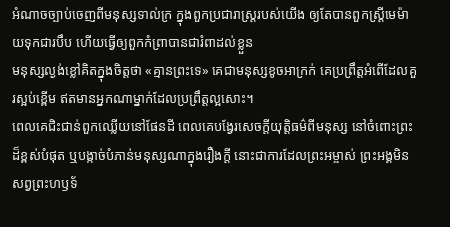អំណាចច្បាប់ចេញពីមនុស្សទាល់ក្រ ក្នុងពួកប្រជារាស្ត្ររបស់យើង ឲ្យតែបានពួកស្ត្រីមេម៉ាយទុកជារបឹប ហើយធ្វើឲ្យពួកកំព្រាបានជារំពាដល់ខ្លួន
មនុស្សល្ងង់ខ្លៅគិតក្នុងចិត្តថា «គ្មានព្រះទេ» គេជាមនុស្សខូចអាក្រក់ គេប្រព្រឹត្តអំពើដែលគួរស្អប់ខ្ពើម ឥតមានអ្នកណាម្នាក់ដែលប្រព្រឹត្តល្អសោះ។
ពេលគេជិះជាន់ពួកឈ្លើយនៅផែនដី ពេលគេបង្វែរសេចក្ដីយុត្តិធម៌ពីមនុស្ស នៅចំពោះព្រះដ៏ខ្ពស់បំផុត ឬបង្កាច់បំភាន់មនុស្សណាក្នុងរឿងក្តី នោះជាការដែលព្រះអម្ចាស់ ព្រះអង្គមិនសព្វព្រះហឫទ័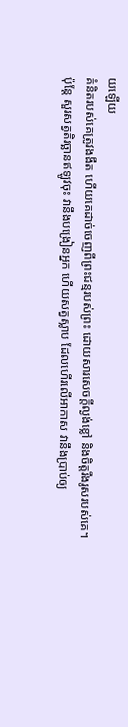យឡើយ
គំនិតរបស់គេត្រូវងងឹត ហើយគេដាច់ចេញពីព្រះជន្មរបស់ព្រះ ដោយសារសេចក្តីល្ងង់ខ្លៅ និងចិត្តរឹងរូសរបស់គេ។
ប៉ុន្តែ សួរសត្វតិរច្ឆានឥឡូវចុះ វានឹងបង្រៀនអ្នក ហើយសត្វស្លាប ដែលហើរលើអាកាស វានឹងប្រាប់ឲ្យ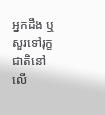អ្នកដឹង ឬសួរទៅរុក្ខជាតិនៅលើ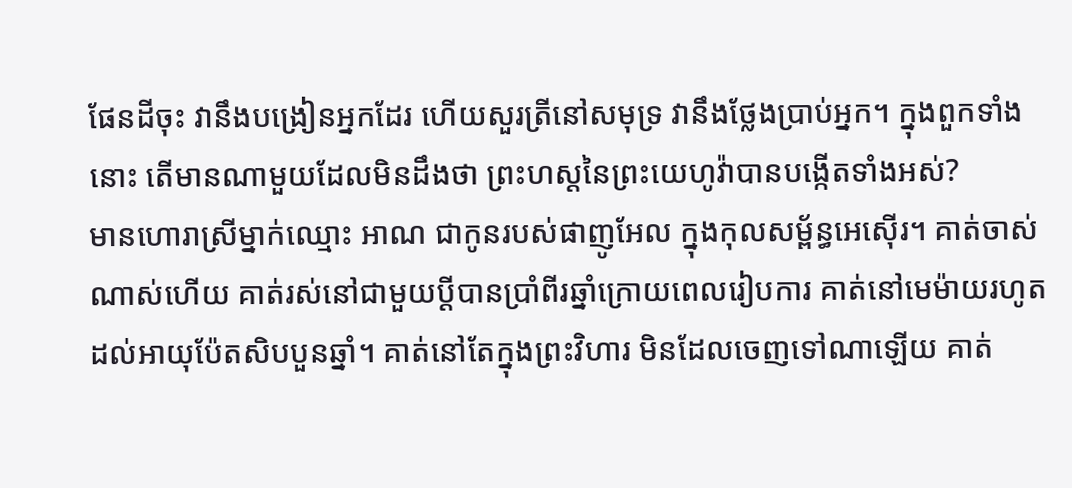ផែនដីចុះ វានឹងបង្រៀនអ្នកដែរ ហើយសួរត្រីនៅសមុទ្រ វានឹងថ្លែងប្រាប់អ្នក។ ក្នុងពួកទាំងនោះ តើមានណាមួយដែលមិនដឹងថា ព្រះហស្តនៃព្រះយេហូវ៉ាបានបង្កើតទាំងអស់?
មានហោរាស្រីម្នាក់ឈ្មោះ អាណ ជាកូនរបស់ផាញូអែល ក្នុងកុលសម្ព័ន្ធអេស៊ើរ។ គាត់ចាស់ណាស់ហើយ គាត់រស់នៅជាមួយប្តីបានប្រាំពីរឆ្នាំក្រោយពេលរៀបការ គាត់នៅមេម៉ាយរហូតដល់អាយុប៉ែតសិបបួនឆ្នាំ។ គាត់នៅតែក្នុងព្រះវិហារ មិនដែលចេញទៅណាឡើយ គាត់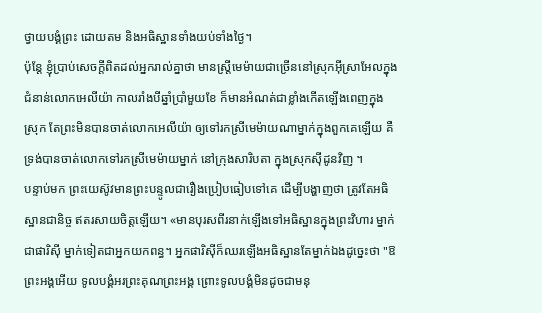ថ្វាយបង្គំព្រះ ដោយតម និងអធិស្ឋានទាំងយប់ទាំងថ្ងៃ។
ប៉ុន្ដែ ខ្ញុំប្រាប់សេចក្ដីពិតដល់អ្នករាល់គ្នាថា មានស្ត្រីមេម៉ាយជាច្រើននៅស្រុកអ៊ីស្រាអែលក្នុងជំនាន់លោកអេលីយ៉ា កាលរាំងបីឆ្នាំប្រាំមួយខែ ក៏មានអំណត់ជាខ្លាំងកើតឡើងពេញក្នុងស្រុក តែព្រះមិនបានចាត់លោកអេលីយ៉ា ឲ្យទៅរកស្រីមេម៉ាយណាម្នាក់ក្នុងពួកគេឡើយ គឺទ្រង់បានចាត់លោកទៅរកស្រីមេម៉ាយម្នាក់ នៅក្រុងសារិបតា ក្នុងស្រុកស៊ីដូនវិញ ។
បន្ទាប់មក ព្រះយេស៊ូវមានព្រះបន្ទូលជារឿងប្រៀបធៀបទៅគេ ដើម្បីបង្ហាញថា ត្រូវតែអធិស្ឋានជានិច្ច ឥតរសាយចិត្តឡើយ។ «មានបុរសពីរនាក់ឡើងទៅអធិស្ឋានក្នុងព្រះវិហារ ម្នាក់ជាផារិស៊ី ម្នាក់ទៀតជាអ្នកយកពន្ធ។ អ្នកផារិស៊ីក៏ឈរឡើងអធិស្ឋានតែម្នាក់ឯងដូច្នេះថា "ឱព្រះអង្គអើយ ទូលបង្គំអរព្រះគុណព្រះអង្គ ព្រោះទូលបង្គំមិនដូចជាមនុ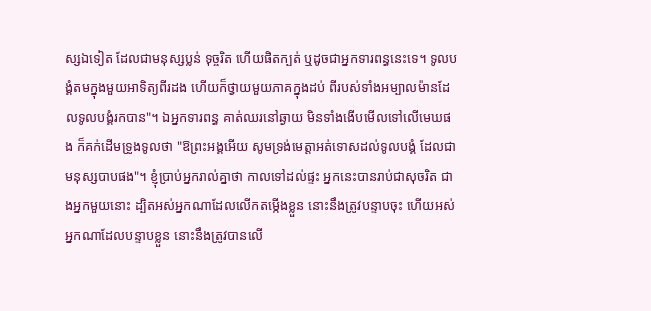ស្សឯទៀត ដែលជាមនុស្សប្លន់ ទុច្ចរិត ហើយផិតក្បត់ ឬដូចជាអ្នកទារពន្ធនេះទេ។ ទូលបង្គំតមក្នុងមួយអាទិត្យពីរដង ហើយក៏ថ្វាយមួយភាគក្នុងដប់ ពីរបស់ទាំងអម្បាលម៉ានដែលទូលបង្គំរកបាន"។ ឯអ្នកទារពន្ធ គាត់ឈរនៅឆ្ងាយ មិនទាំងងើបមើលទៅលើមេឃផង ក៏គក់ដើមទ្រូងទូលថា "ឱព្រះអង្គអើយ សូមទ្រង់មេត្តាអត់ទោសដល់ទូលបង្គំ ដែលជាមនុស្សបាបផង"។ ខ្ញុំប្រាប់អ្នករាល់គ្នាថា កាលទៅដល់ផ្ទះ អ្នកនេះបានរាប់ជាសុចរិត ជាងអ្នកមួយនោះ ដ្បិតអស់អ្នកណាដែលលើកតម្កើងខ្លួន នោះនឹងត្រូវបន្ទាបចុះ ហើយអស់អ្នកណាដែលបន្ទាបខ្លួន នោះនឹងត្រូវបានលើ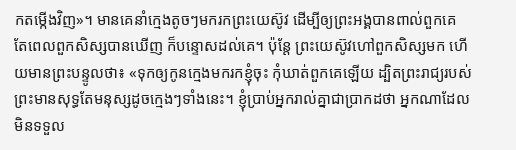កតម្កើងវិញ»។ មានគេនាំក្មេងតូចៗមករកព្រះយេស៊ូវ ដើម្បីឲ្យព្រះអង្គបានពាល់ពួកគេ តែពេលពួកសិស្សបានឃើញ ក៏បន្ទោសដល់គេ។ ប៉ុន្តែ ព្រះយេស៊ូវហៅពួកសិស្សមក ហើយមានព្រះបន្ទូលថា៖ «ទុកឲ្យកូនក្មេងមករកខ្ញុំចុះ កុំឃាត់ពួកគេឡើយ ដ្បិតព្រះរាជ្យរបស់ព្រះមានសុទ្ធតែមនុស្សដូចក្មេងៗទាំងនេះ។ ខ្ញុំប្រាប់អ្នករាល់គ្នាជាប្រាកដថា អ្នកណាដែលមិនទទួល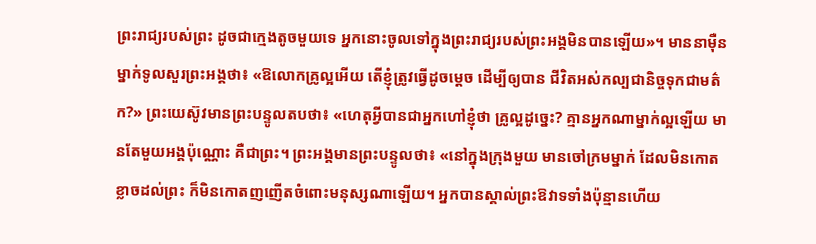ព្រះរាជ្យរបស់ព្រះ ដូចជាក្មេងតូចមួយទេ អ្នកនោះចូលទៅក្នុងព្រះរាជ្យរបស់ព្រះអង្គមិនបានឡើយ»។ មាននាម៉ឺនម្នាក់ទូលសួរព្រះអង្គថា៖ «ឱលោកគ្រូល្អអើយ តើខ្ញុំត្រូវធ្វើដូចម្តេច ដើម្បីឲ្យបាន ជីវិតអស់កល្បជានិច្ចទុកជាមត៌ក?» ព្រះយេស៊ូវមានព្រះបន្ទូលតបថា៖ «ហេតុអ្វីបានជាអ្នកហៅខ្ញុំថា គ្រូល្អដូច្នេះ? គ្មានអ្នកណាម្នាក់ល្អឡើយ មានតែមួយអង្គប៉ុណ្ណោះ គឺជាព្រះ។ ព្រះអង្គមានព្រះបន្ទូលថា៖ «នៅក្នុងក្រុងមួយ មានចៅក្រមម្នាក់ ដែលមិនកោតខ្លាចដល់ព្រះ ក៏មិនកោតញញើតចំពោះមនុស្សណាឡើយ។ អ្នកបានស្គាល់ព្រះឱវាទទាំងប៉ុន្មានហើយ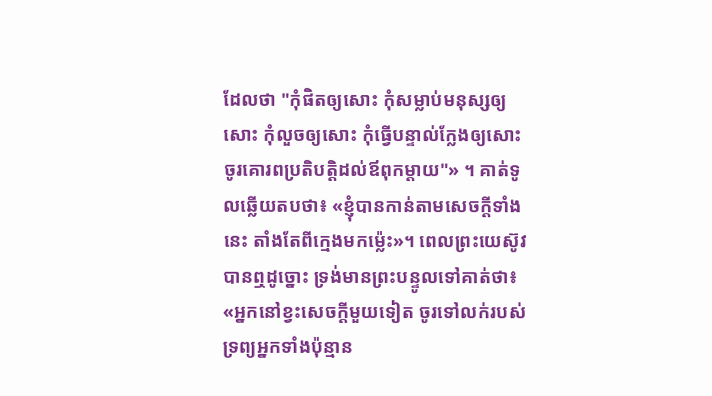ដែលថា "កុំផិតឲ្យសោះ កុំសម្លាប់មនុស្សឲ្យសោះ កុំលួចឲ្យសោះ កុំធ្វើបន្ទាល់ក្លែងឲ្យសោះ ចូរគោរពប្រតិបត្តិដល់ឪពុកម្តាយ"» ។ គាត់ទូលឆ្លើយតបថា៖ «ខ្ញុំបានកាន់តាមសេចក្តីទាំងនេះ តាំងតែពីក្មេងមកម៉្លេះ»។ ពេលព្រះយេស៊ូវបានឮដូច្នោះ ទ្រង់មានព្រះបន្ទូលទៅគាត់ថា៖ «អ្នកនៅខ្វះសេចក្តីមួយទៀត ចូរទៅលក់របស់ទ្រព្យអ្នកទាំងប៉ុន្មាន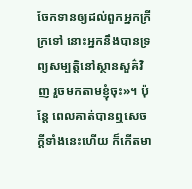ចែកទានឲ្យដល់ពួកអ្នកក្រីក្រទៅ នោះអ្នកនឹងបានទ្រព្យសម្បត្តិនៅស្ថានសួគ៌វិញ រួចមកតាមខ្ញុំចុះ»។ ប៉ុន្តែ ពេលគាត់បានឮសេចក្តីទាំងនេះហើយ ក៏កើតមា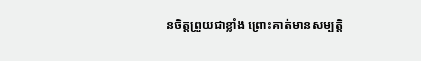នចិត្តព្រួយជាខ្លាំង ព្រោះគាត់មានសម្បត្តិ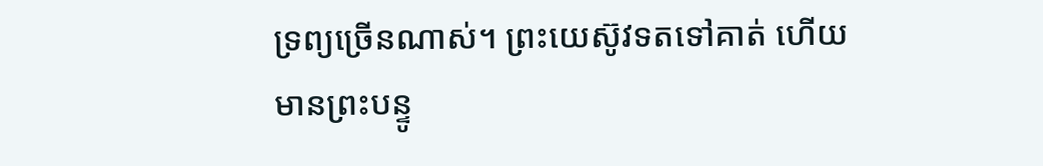ទ្រព្យច្រើនណាស់។ ព្រះយេស៊ូវទតទៅគាត់ ហើយមានព្រះបន្ទូ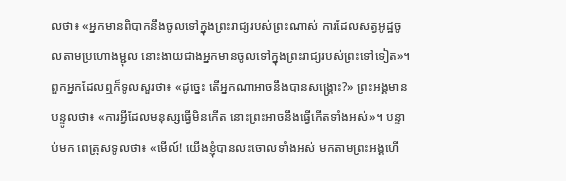លថា៖ «អ្នកមានពិបាកនឹងចូលទៅក្នុងព្រះរាជ្យរបស់ព្រះណាស់ ការដែលសត្វអូដ្ឋចូលតាមប្រហោងម្ជុល នោះងាយជាងអ្នកមានចូលទៅក្នុងព្រះរាជ្យរបស់ព្រះទៅទៀត»។ ពួកអ្នកដែលឮក៏ទូលសួរថា៖ «ដូច្នេះ តើអ្នកណាអាចនឹងបានសង្គ្រោះ?» ព្រះអង្គមានបន្ទូលថា៖ «ការអ្វីដែលមនុស្សធ្វើមិនកើត នោះព្រះអាចនឹងធ្វើកើតទាំងអស់»។ បន្ទាប់មក ពេត្រុសទូលថា៖ «មើល៍! យើងខ្ញុំបានលះចោលទាំងអស់ មកតាមព្រះអង្គហើ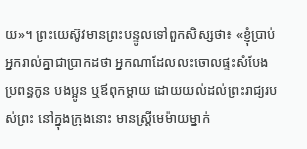យ»។ ព្រះយេស៊ូវមានព្រះបន្ទូលទៅពួកសិស្សថា៖ «ខ្ញុំប្រាប់អ្នករាល់គ្នាជាប្រាកដថា អ្នកណាដែលលះចោលផ្ទះសំបែង ប្រពន្ធកូន បងប្អូន ឬឪពុកម្តាយ ដោយយល់ដល់ព្រះរាជ្យរបស់ព្រះ នៅក្នុងក្រុងនោះ មានស្ត្រីមេម៉ាយម្នាក់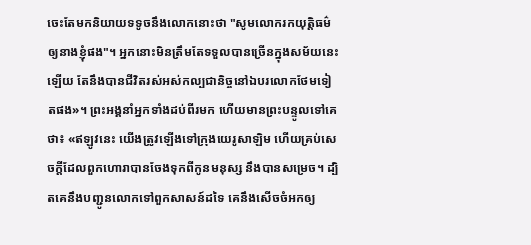ចេះតែមកនិយាយទទូចនឹងលោកនោះថា "សូមលោករកយុត្តិធម៌ឲ្យនាងខ្ញុំផង"។ អ្នកនោះមិនត្រឹមតែទទួលបានច្រើនក្នុងសម័យនេះឡើយ តែនឹងបានជីវិតរស់អស់កល្បជានិច្ចនៅឯបរលោកថែមទៀតផង»។ ព្រះអង្គនាំអ្នកទាំងដប់ពីរមក ហើយមានព្រះបន្ទូលទៅគេថា៖ «ឥឡូវនេះ យើងត្រូវឡើងទៅក្រុងយេរូសាឡិម ហើយគ្រប់សេចក្តីដែលពួកហោរាបានចែងទុកពីកូនមនុស្ស នឹងបានសម្រេច។ ដ្បិតគេនឹងបញ្ជូនលោកទៅពួកសាសន៍ដទៃ គេនឹងសើចចំអកឲ្យ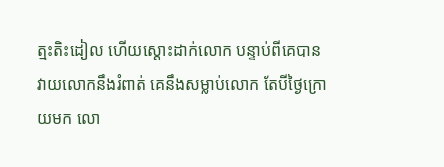ត្មះតិះដៀល ហើយស្តោះដាក់លោក បន្ទាប់ពីគេបានវាយលោកនឹងរំពាត់ គេនឹងសម្លាប់លោក តែបីថ្ងៃក្រោយមក លោ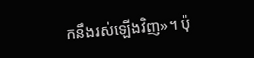កនឹងរស់ឡើងវិញ»។ ប៉ុ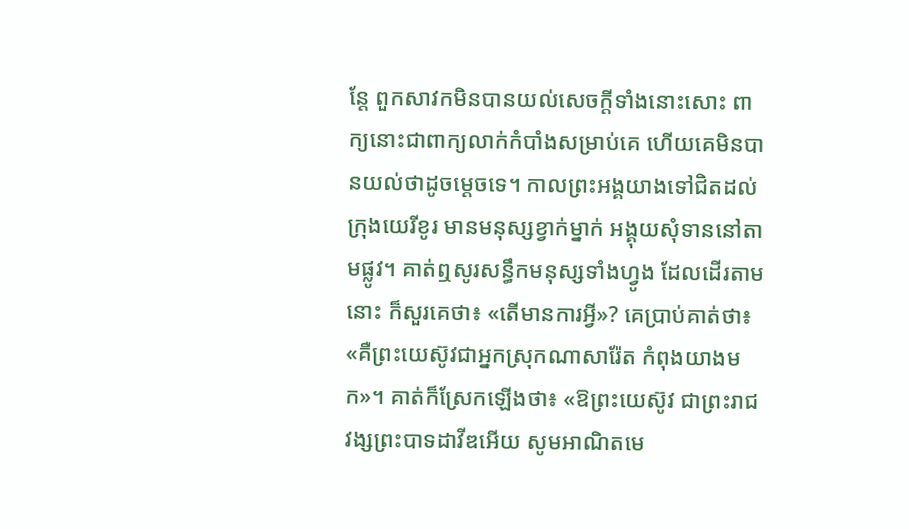ន្តែ ពួកសាវកមិនបានយល់សេចក្តីទាំងនោះសោះ ពាក្យនោះជាពាក្យលាក់កំបាំងសម្រាប់គេ ហើយគេមិនបានយល់ថាដូចម្តេចទេ។ កាលព្រះអង្គយាងទៅជិតដល់ក្រុងយេរីខូរ មានមនុស្សខ្វាក់ម្នាក់ អង្គុយសុំទាននៅតាមផ្លូវ។ គាត់ឮសូរសន្ធឹកមនុស្សទាំងហ្វូង ដែលដើរតាមនោះ ក៏សួរគេថា៖ «តើមានការអ្វី»? គេប្រាប់គាត់ថា៖ «គឺព្រះយេស៊ូវជាអ្នកស្រុកណាសារ៉ែត កំពុងយាងមក»។ គាត់ក៏ស្រែកឡើងថា៖ «ឱព្រះយេស៊ូវ ជាព្រះរាជវង្សព្រះបាទដាវីឌអើយ សូមអាណិតមេ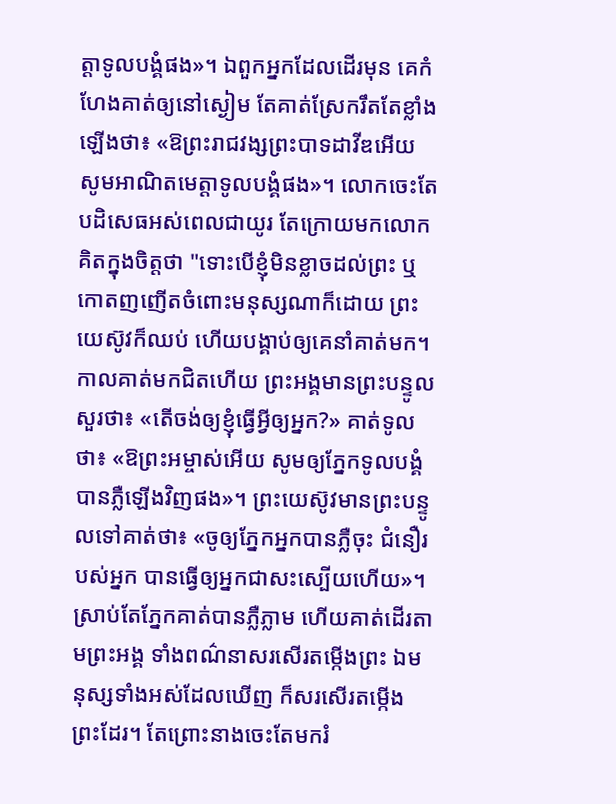ត្តាទូលបង្គំផង»។ ឯពួកអ្នកដែលដើរមុន គេកំហែងគាត់ឲ្យនៅស្ងៀម តែគាត់ស្រែករឹតតែខ្លាំងឡើងថា៖ «ឱព្រះរាជវង្សព្រះបាទដាវីឌអើយ សូមអាណិតមេត្តាទូលបង្គំផង»។ លោកចេះតែបដិសេធអស់ពេលជាយូរ តែក្រោយមកលោកគិតក្នុងចិត្តថា "ទោះបើខ្ញុំមិនខ្លាចដល់ព្រះ ឬកោតញញើតចំពោះមនុស្សណាក៏ដោយ ព្រះយេស៊ូវក៏ឈប់ ហើយបង្គាប់ឲ្យគេនាំគាត់មក។ កាលគាត់មកជិតហើយ ព្រះអង្គមានព្រះបន្ទូលសួរថា៖ «តើចង់ឲ្យខ្ញុំធ្វើអ្វីឲ្យអ្នក?» គាត់ទូលថា៖ «ឱព្រះអម្ចាស់អើយ សូមឲ្យភ្នែកទូលបង្គំបានភ្លឺឡើងវិញផង»។ ព្រះយេស៊ូវមានព្រះបន្ទូលទៅគាត់ថា៖ «ចូឲ្យភ្នែកអ្នកបានភ្លឺចុះ ជំនឿរបស់អ្នក បានធ្វើឲ្យអ្នកជាសះស្បើយហើយ»។ ស្រាប់តែភ្នែកគាត់បានភ្លឺភ្លាម ហើយគាត់ដើរតាមព្រះអង្គ ទាំងពណ៌នាសរសើរតម្កើងព្រះ ឯមនុស្សទាំងអស់ដែលឃើញ ក៏សរសើរតម្កើងព្រះដែរ។ តែព្រោះនាងចេះតែមករំ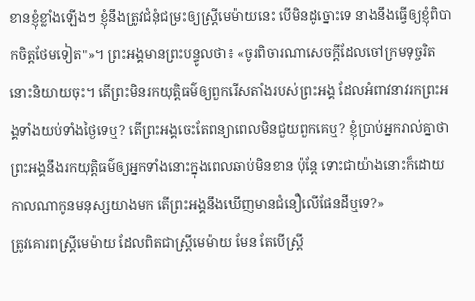ខានខ្ញុំខ្លាំងឡើងៗ ខ្ញុំនឹងត្រូវជំនុំជម្រះឲ្យស្ត្រីមេម៉ាយនេះ បើមិនដូច្នោះទេ នាងនឹងធ្វើឲ្យខ្ញុំពិបាកចិត្តថែមទៀត"»។ ព្រះអង្គមានព្រះបន្ទូលថា៖ «ចូរពិចារណាសេចក្តីដែលចៅក្រមទុច្ចរិតនោះនិយាយចុះ។ តើព្រះមិនរកយុត្តិធម៌ឲ្យពួករើសតាំងរបស់ព្រះអង្គ ដែលអំពាវនាវរកព្រះអង្គទាំងយប់ទាំងថ្ងៃទេឬ? តើព្រះអង្គចេះតែពន្យាពេលមិនជួយពួកគេឬ? ខ្ញុំប្រាប់អ្នករាល់គ្នាថា ព្រះអង្គនឹងរកយុត្តិធម៌ឲ្យអ្នកទាំងនោះក្នុងពេលឆាប់មិនខាន ប៉ុន្តែ ទោះជាយ៉ាងនោះក៏ដោយ កាលណាកូនមនុស្សយាងមក តើព្រះអង្គនឹងឃើញមានជំនឿលើផែនដីឬទេ?»
ត្រូវគោរពស្ត្រីមេម៉ាយ ដែលពិតជាស្ត្រីមេម៉ាយ មែន តែបើស្ត្រី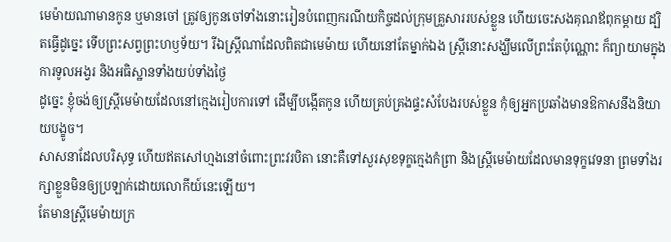មេម៉ាយណាមានកូន ឬមានចៅ ត្រូវឲ្យកូនចៅទាំងនោះរៀនបំពេញករណីយកិច្ចដល់ក្រុមគ្រួសាររបស់ខ្លួន ហើយចេះសងគុណឪពុកម្តាយ ដ្បិតធ្វើដូច្នេះ ទើបព្រះសព្វព្រះហឫទ័យ។ រីឯស្ត្រីណាដែលពិតជាមេម៉ាយ ហើយនៅតែម្នាក់ឯង ស្ត្រីនោះសង្ឃឹមលើព្រះតែប៉ុណ្ណោះ ក៏ព្យាយាមក្នុងការទូលអង្វរ និងអធិស្ឋានទាំងយប់ទាំងថ្ងៃ
ដូច្នេះ ខ្ញុំចង់ឲ្យស្ត្រីមេម៉ាយដែលនៅក្មេងរៀបការទៅ ដើម្បីបង្កើតកូន ហើយគ្រប់គ្រងផ្ទះសំបែងរបស់ខ្លួន កុំឲ្យអ្នកប្រឆាំងមានឱកាសនឹងនិយាយបង្ខូច។
សាសនាដែលបរិសុទ្ធ ហើយឥតសៅហ្មងនៅចំពោះព្រះវរបិតា នោះគឺទៅសួរសុខទុក្ខក្មេងកំព្រា និងស្ត្រីមេម៉ាយដែលមានទុក្ខវេទនា ព្រមទាំងរក្សាខ្លួនមិនឲ្យប្រឡាក់ដោយលោកីយ៍នេះឡើយ។
តែមានស្ត្រីមេម៉ាយក្រ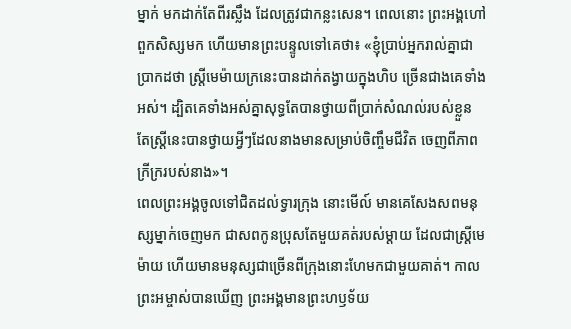ម្នាក់ មកដាក់តែពីរស្លឹង ដែលត្រូវជាកន្លះសេន។ ពេលនោះ ព្រះអង្គហៅពួកសិស្សមក ហើយមានព្រះបន្ទូលទៅគេថា៖ «ខ្ញុំបា្រប់អ្នករាល់គ្នាជាប្រាកដថា ស្ត្រីមេម៉ាយក្រនេះបានដាក់តង្វាយក្នុងហិប ច្រើនជាងគេទាំងអស់។ ដ្បិតគេទាំងអស់គ្នាសុទ្ធតែបានថ្វាយពីប្រាក់សំណល់របស់ខ្លួន តែស្ត្រីនេះបានថ្វាយអ្វីៗដែលនាងមានសម្រាប់ចិញ្ចឹមជីវិត ចេញពីភាពក្រីក្ររបស់នាង»។
ពេលព្រះអង្គចូលទៅជិតដល់ទ្វារក្រុង នោះមើល៍ មានគេសែងសពមនុស្សម្នាក់ចេញមក ជាសពកូនប្រុសតែមួយគត់របស់ម្តាយ ដែលជាស្រ្ដីមេម៉ាយ ហើយមានមនុស្សជាច្រើនពីក្រុងនោះហែមកជាមួយគាត់។ កាលព្រះអម្ចាស់បានឃើញ ព្រះអង្គមានព្រះហឫទ័យ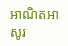អាណិតអាសូរ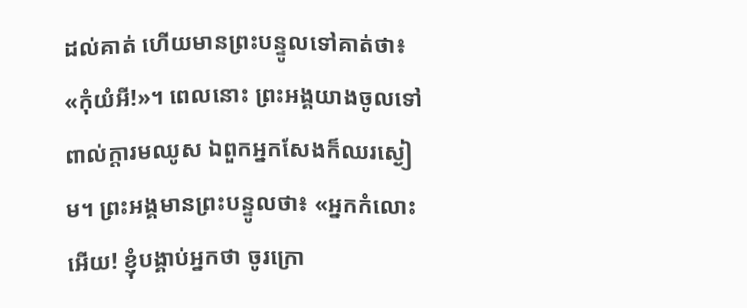ដល់គាត់ ហើយមានព្រះបន្ទូលទៅគាត់ថា៖ «កុំយំអី!»។ ពេលនោះ ព្រះអង្គយាងចូលទៅពាល់ក្តារមឈូស ឯពួកអ្នកសែងក៏ឈរស្ងៀម។ ព្រះអង្គមានព្រះបន្ទូលថា៖ «អ្នកកំលោះអើយ! ខ្ញុំបង្គាប់អ្នកថា ចូរក្រោ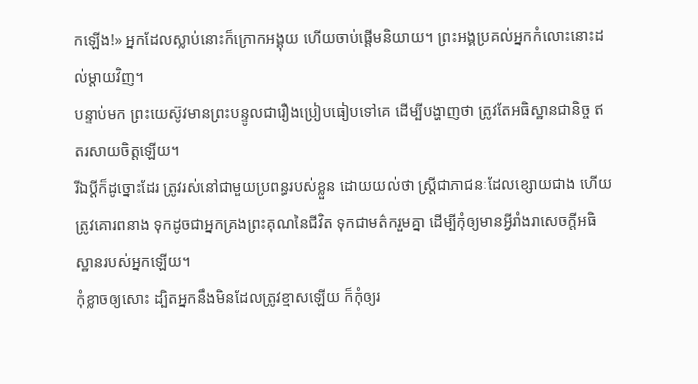កឡើង!» អ្នកដែលស្លាប់នោះក៏ក្រោកអង្គុយ ហើយចាប់ផ្ដើមនិយាយ។ ព្រះអង្គប្រគល់អ្នកកំលោះនោះដល់ម្តាយវិញ។
បន្ទាប់មក ព្រះយេស៊ូវមានព្រះបន្ទូលជារឿងប្រៀបធៀបទៅគេ ដើម្បីបង្ហាញថា ត្រូវតែអធិស្ឋានជានិច្ច ឥតរសាយចិត្តឡើយ។
រីឯប្ដីក៏ដូច្នោះដែរ ត្រូវរស់នៅជាមួយប្រពន្ធរបស់ខ្លួន ដោយយល់ថា ស្ត្រីជាភាជនៈដែលខ្សោយជាង ហើយត្រូវគោរពនាង ទុកដូចជាអ្នកគ្រងព្រះគុណនៃជីវិត ទុកជាមត៌ករួមគ្នា ដើម្បីកុំឲ្យមានអ្វីរាំងរាសេចក្តីអធិស្ឋានរបស់អ្នកឡើយ។
កុំខ្លាចឲ្យសោះ ដ្បិតអ្នកនឹងមិនដែលត្រូវខ្មាសឡើយ ក៏កុំឲ្យរ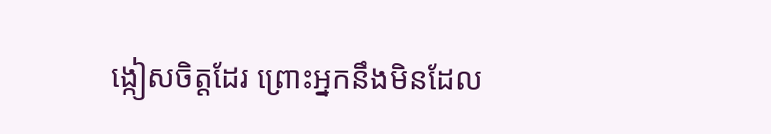ង្កៀសចិត្តដែរ ព្រោះអ្នកនឹងមិនដែល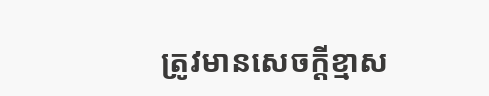ត្រូវមានសេចក្ដីខ្មាស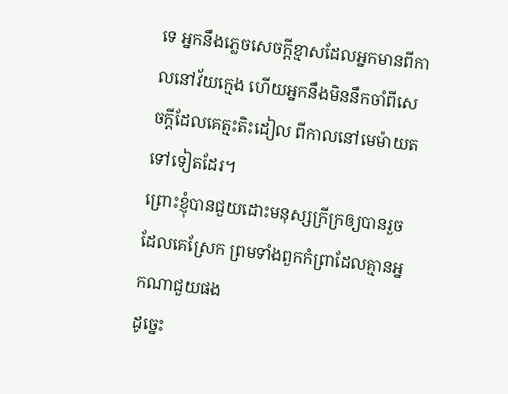ទេ អ្នកនឹងភ្លេចសេចក្ដីខ្មាសដែលអ្នកមានពីកាលនៅវ័យក្មេង ហើយអ្នកនឹងមិននឹកចាំពីសេចក្ដីដែលគេត្មះតិះដៀល ពីកាលនៅមេម៉ាយតទៅទៀតដែរ។
ព្រោះខ្ញុំបានជួយដោះមនុស្សក្រីក្រឲ្យបានរួច ដែលគេស្រែក ព្រមទាំងពួកកំព្រាដែលគ្មានអ្នកណាជួយផង
ដូច្នេះ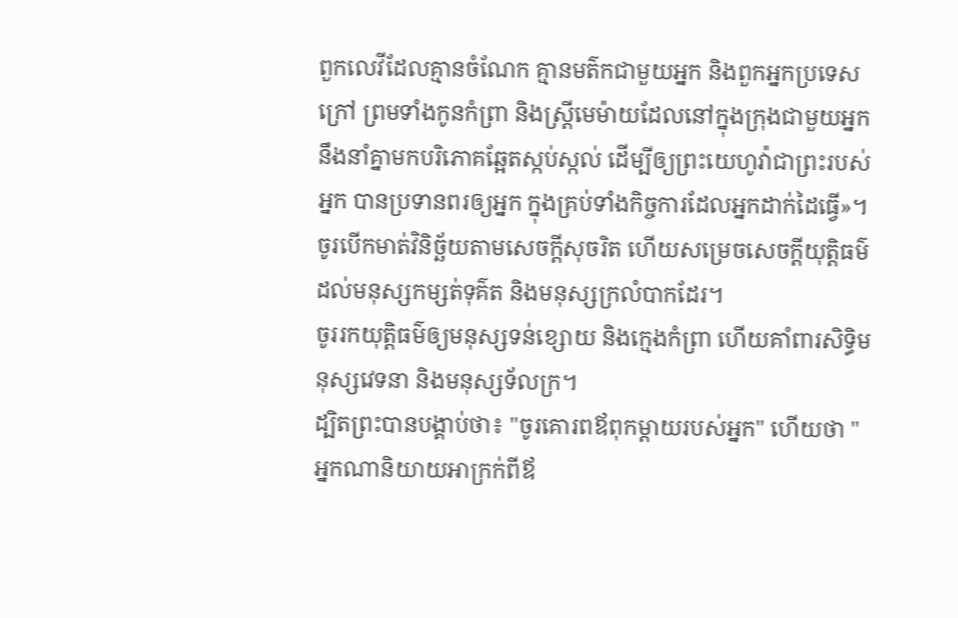ពួកលេវីដែលគ្មានចំណែក គ្មានមត៌កជាមួយអ្នក និងពួកអ្នកប្រទេសក្រៅ ព្រមទាំងកូនកំព្រា និងស្ត្រីមេម៉ាយដែលនៅក្នុងក្រុងជាមួយអ្នក នឹងនាំគ្នាមកបរិភោគឆ្អែតស្កប់ស្កល់ ដើម្បីឲ្យព្រះយេហូវ៉ាជាព្រះរបស់អ្នក បានប្រទានពរឲ្យអ្នក ក្នុងគ្រប់ទាំងកិច្ចការដែលអ្នកដាក់ដៃធ្វើ»។
ចូរបើកមាត់វិនិច្ឆ័យតាមសេចក្ដីសុចរិត ហើយសម្រេចសេចក្ដីយុត្តិធម៌ ដល់មនុស្សកម្សត់ទុគ៌ត និងមនុស្សក្រលំបាកដែរ។
ចូររកយុត្តិធម៌ឲ្យមនុស្សទន់ខ្សោយ និងក្មេងកំព្រា ហើយគាំពារសិទ្ធិមនុស្សវេទនា និងមនុស្សទ័លក្រ។
ដ្បិតព្រះបានបង្គាប់ថា៖ "ចូរគោរពឪពុកម្តាយរបស់អ្នក" ហើយថា "អ្នកណានិយាយអាក្រក់ពីឪ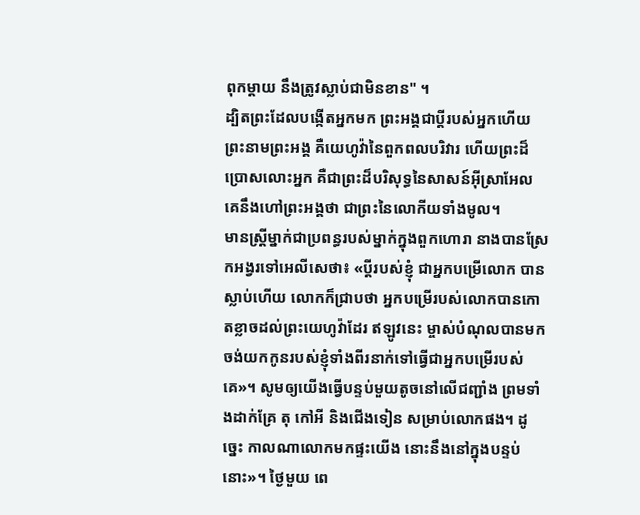ពុកម្តាយ នឹងត្រូវស្លាប់ជាមិនខាន" ។
ដ្បិតព្រះដែលបង្កើតអ្នកមក ព្រះអង្គជាប្តីរបស់អ្នកហើយ ព្រះនាមព្រះអង្គ គឺយេហូវ៉ានៃពួកពលបរិវារ ហើយព្រះដ៏ប្រោសលោះអ្នក គឺជាព្រះដ៏បរិសុទ្ធនៃសាសន៍អ៊ីស្រាអែល គេនឹងហៅព្រះអង្គថា ជាព្រះនៃលោកីយទាំងមូល។
មានស្ត្រីម្នាក់ជាប្រពន្ធរបស់ម្នាក់ក្នុងពួកហោរា នាងបានស្រែកអង្វរទៅអេលីសេថា៖ «ប្តីរបស់ខ្ញុំ ជាអ្នកបម្រើលោក បានស្លាប់ហើយ លោកក៏ជ្រាបថា អ្នកបម្រើរបស់លោកបានកោតខ្លាចដល់ព្រះយេហូវ៉ាដែរ ឥឡូវនេះ ម្ចាស់បំណុលបានមក ចង់យកកូនរបស់ខ្ញុំទាំងពីរនាក់ទៅធ្វើជាអ្នកបម្រើរបស់គេ»។ សូមឲ្យយើងធ្វើបន្ទប់មួយតូចនៅលើជញ្ជាំង ព្រមទាំងដាក់គ្រែ តុ កៅអី និងជើងទៀន សម្រាប់លោកផង។ ដូច្នេះ កាលណាលោកមកផ្ទះយើង នោះនឹងនៅក្នុងបន្ទប់នោះ»។ ថ្ងៃមួយ ពេ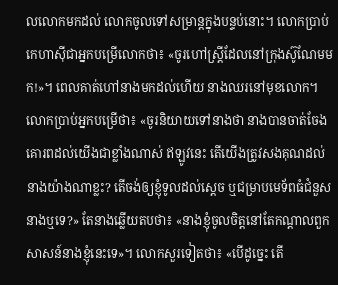លលោកមកដល់ លោកចូលទៅសម្រាន្តក្នុងបន្ទប់នោះ។ លោកប្រាប់កេហាស៊ីជាអ្នកបម្រើលោកថា៖ «ចូរហៅស្ត្រីដែលនៅក្រុងស៊ូណែមមក!»។ ពេលគាត់ហៅនាងមកដល់ហើយ នាងឈរនៅមុខលោក។ លោកប្រាប់អ្នកបម្រើថា៖ «ចូរនិយាយទៅនាងថា នាងបានចាត់ចែងគោរពដល់យើងជាខ្លាំងណាស់ ឥឡូវនេះ តើយើងត្រូវសងគុណដល់នាងយ៉ាងណាខ្លះ? តើចង់ឲ្យខ្ញុំទូលដល់ស្តេច ឬជម្រាបមេទ័ពធំជំនួសនាងឬទេ?» តែនាងឆ្លើយតបថា៖ «នាងខ្ញុំចូលចិត្តនៅតែកណ្ដាលពួកសាសន៍នាងខ្ញុំនេះទេ»។ លោកសួរទៀតថា៖ «បើដូច្នេះ តើ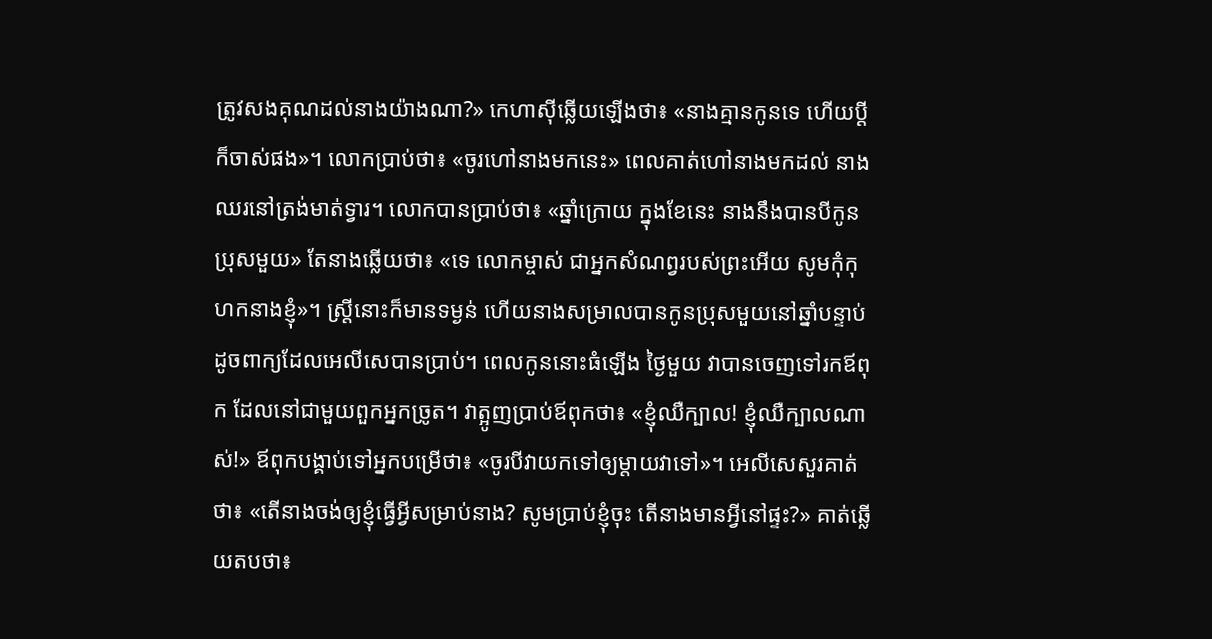ត្រូវសងគុណដល់នាងយ៉ាងណា?» កេហាស៊ីឆ្លើយឡើងថា៖ «នាងគ្មានកូនទេ ហើយប្តីក៏ចាស់ផង»។ លោកប្រាប់ថា៖ «ចូរហៅនាងមកនេះ» ពេលគាត់ហៅនាងមកដល់ នាងឈរនៅត្រង់មាត់ទ្វារ។ លោកបានប្រាប់ថា៖ «ឆ្នាំក្រោយ ក្នុងខែនេះ នាងនឹងបានបីកូនប្រុសមួយ» តែនាងឆ្លើយថា៖ «ទេ លោកម្ចាស់ ជាអ្នកសំណព្វរបស់ព្រះអើយ សូមកុំកុហកនាងខ្ញុំ»។ ស្ត្រីនោះក៏មានទម្ងន់ ហើយនាងសម្រាលបានកូនប្រុសមួយនៅឆ្នាំបន្ទាប់ ដូចពាក្យដែលអេលីសេបានប្រាប់។ ពេលកូននោះធំឡើង ថ្ងៃមួយ វាបានចេញទៅរកឪពុក ដែលនៅជាមួយពួកអ្នកច្រូត។ វាត្អូញប្រាប់ឪពុកថា៖ «ខ្ញុំឈឺក្បាល! ខ្ញុំឈឺក្បាលណាស់!» ឪពុកបង្គាប់ទៅអ្នកបម្រើថា៖ «ចូរបីវាយកទៅឲ្យម្តាយវាទៅ»។ អេលីសេសួរគាត់ថា៖ «តើនាងចង់ឲ្យខ្ញុំធ្វើអ្វីសម្រាប់នាង? សូមប្រាប់ខ្ញុំចុះ តើនាងមានអ្វីនៅផ្ទះ?» គាត់ឆ្លើយតបថា៖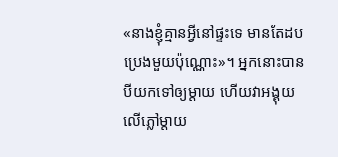«នាងខ្ញុំគ្មានអ្វីនៅផ្ទះទេ មានតែដបប្រេងមួយប៉ុណ្ណោះ»។ អ្នកនោះបានបីយកទៅឲ្យម្តាយ ហើយវាអង្គុយលើភ្លៅម្តាយ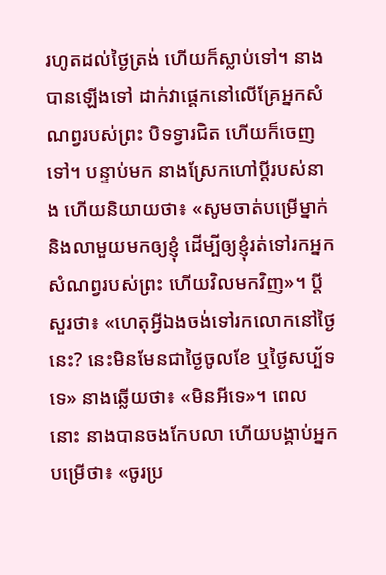រហូតដល់ថ្ងៃត្រង់ ហើយក៏ស្លាប់ទៅ។ នាងបានឡើងទៅ ដាក់វាផ្តេកនៅលើគ្រែអ្នកសំណព្វរបស់ព្រះ បិទទ្វារជិត ហើយក៏ចេញទៅ។ បន្ទាប់មក នាងស្រែកហៅប្តីរបស់នាង ហើយនិយាយថា៖ «សូមចាត់បម្រើម្នាក់ និងលាមួយមកឲ្យខ្ញុំ ដើម្បីឲ្យខ្ញុំរត់ទៅរកអ្នកសំណព្វរបស់ព្រះ ហើយវិលមកវិញ»។ ប្តីសួរថា៖ «ហេតុអ្វីឯងចង់ទៅរកលោកនៅថ្ងៃនេះ? នេះមិនមែនជាថ្ងៃចូលខែ ឬថ្ងៃសប្ប័ទទេ» នាងឆ្លើយថា៖ «មិនអីទេ»។ ពេលនោះ នាងបានចងកែបលា ហើយបង្គាប់អ្នកបម្រើថា៖ «ចូរប្រ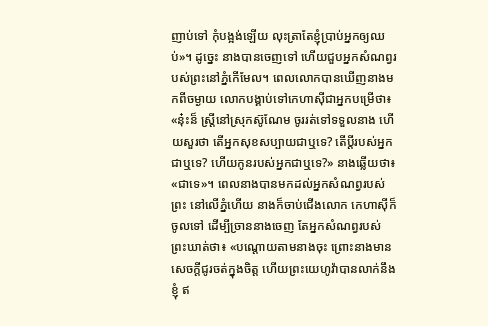ញាប់ទៅ កុំបង្អង់ឡើយ លុះត្រាតែខ្ញុំប្រាប់អ្នកឲ្យឈប់»។ ដូច្នេះ នាងបានចេញទៅ ហើយជួបអ្នកសំណព្វរបស់ព្រះនៅភ្នំកើមែល។ ពេលលោកបានឃើញនាងមកពីចម្ងាយ លោកបង្គាប់ទៅកេហាស៊ីជាអ្នកបម្រើថា៖ «នុ៎ះន៏ ស្ត្រីនៅស្រុកស៊ូណែម ចូររត់ទៅទទួលនាង ហើយសួរថា តើអ្នកសុខសប្បាយជាឬទេ? តើប្តីរបស់អ្នកជាឬទេ? ហើយកូនរបស់អ្នកជាឬទេ?» នាងឆ្លើយថា៖ «ជាទេ»។ ពេលនាងបានមកដល់អ្នកសំណព្វរបស់ព្រះ នៅលើភ្នំហើយ នាងក៏ចាប់ជើងលោក កេហាស៊ីក៏ចូលទៅ ដើម្បីច្រាននាងចេញ តែអ្នកសំណព្វរបស់ព្រះឃាត់ថា៖ «បណ្តោយតាមនាងចុះ ព្រោះនាងមានសេចក្ដីជូរចត់ក្នុងចិត្ត ហើយព្រះយេហូវ៉ាបានលាក់នឹងខ្ញុំ ឥ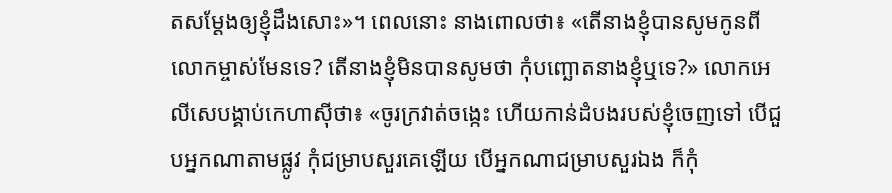តសម្ដែងឲ្យខ្ញុំដឹងសោះ»។ ពេលនោះ នាងពោលថា៖ «តើនាងខ្ញុំបានសូមកូនពីលោកម្ចាស់មែនទេ? តើនាងខ្ញុំមិនបានសូមថា កុំបញ្ឆោតនាងខ្ញុំឬទេ?» លោកអេលីសេបង្គាប់កេហាស៊ីថា៖ «ចូរក្រវាត់ចង្កេះ ហើយកាន់ដំបងរបស់ខ្ញុំចេញទៅ បើជួបអ្នកណាតាមផ្លូវ កុំជម្រាបសួរគេឡើយ បើអ្នកណាជម្រាបសួរឯង ក៏កុំ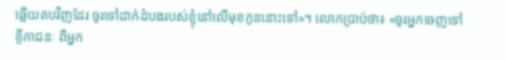ឆ្លើយតបវិញដែរ ចូរទៅដាក់ដំបងរបស់ខ្ញុំនៅលើមុខកូននោះទៅ»។ លោកប្រាប់ថា៖ «ចូរអ្នកចេញទៅខ្ចីភាជនៈ ពីអ្នក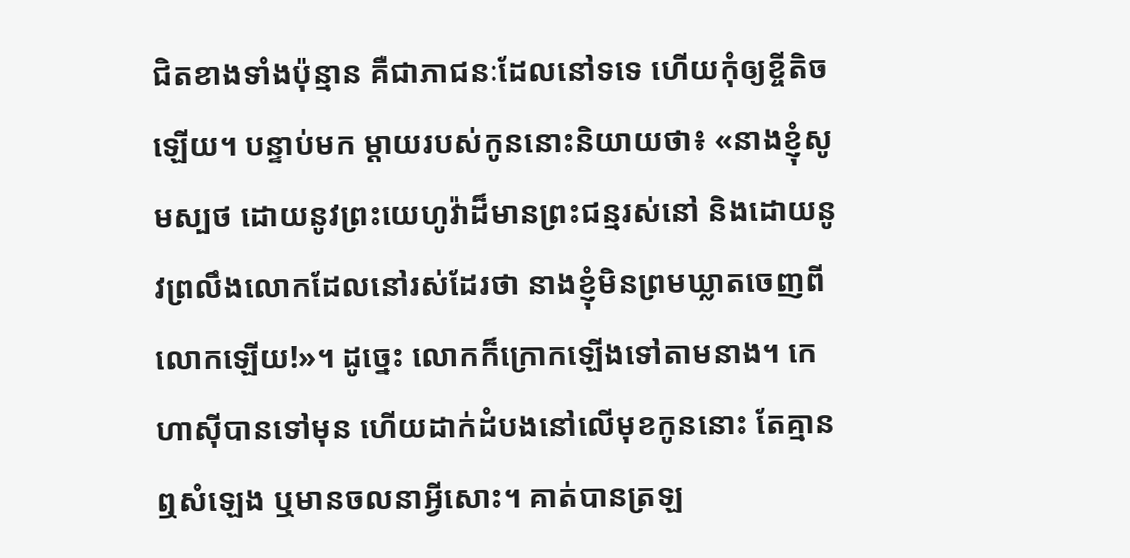ជិតខាងទាំងប៉ុន្មាន គឺជាភាជនៈដែលនៅទទេ ហើយកុំឲ្យខ្ចីតិចឡើយ។ បន្ទាប់មក ម្តាយរបស់កូននោះនិយាយថា៖ «នាងខ្ញុំសូមស្បថ ដោយនូវព្រះយេហូវ៉ាដ៏មានព្រះជន្មរស់នៅ និងដោយនូវព្រលឹងលោកដែលនៅរស់ដែរថា នាងខ្ញុំមិនព្រមឃ្លាតចេញពីលោកឡើយ!»។ ដូច្នេះ លោកក៏ក្រោកឡើងទៅតាមនាង។ កេហាស៊ីបានទៅមុន ហើយដាក់ដំបងនៅលើមុខកូននោះ តែគ្មានឮសំឡេង ឬមានចលនាអ្វីសោះ។ គាត់បានត្រឡ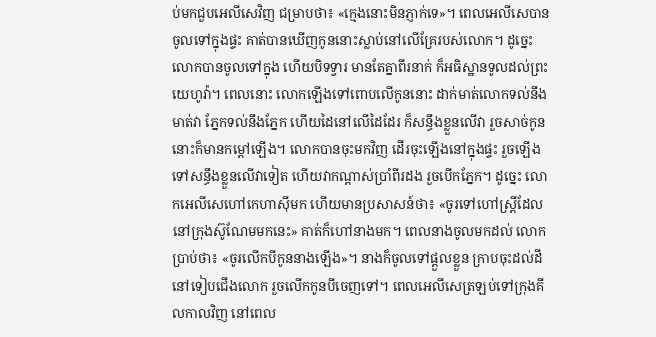ប់មកជួបអេលីសេវិញ ជម្រាបថា៖ «ក្មេងនោះមិនភ្ញាក់ទេ»។ ពេលអេលីសេបានចូលទៅក្នុងផ្ទះ គាត់បានឃើញកូននោះស្លាប់នៅលើគ្រែរបស់លោក។ ដូច្នេះ លោកបានចូលទៅក្នុង ហើយបិទទ្វារ មានតែគ្នាពីរនាក់ ក៏អធិស្ឋានទូលដល់ព្រះយេហូវ៉ា។ ពេលនោះ លោកឡើងទៅពោបលើកូននោះ ដាក់មាត់លោកទល់នឹងមាត់វា ភ្នែកទល់នឹងភ្នែក ហើយដៃនៅលើដៃដែរ ក៏សន្ធឹងខ្លួនលើវា រួចសាច់កូននោះក៏មានកម្ដៅឡើង។ លោកបានចុះមកវិញ ដើរចុះឡើងនៅក្នុងផ្ទះ រួចឡើងទៅសន្ធឹងខ្លួនលើវាទៀត ហើយវាកណ្តាស់ប្រាំពីរដង រួចបើកភ្នែក។ ដូច្នេះ លោកអេលីសេហៅកេហាស៊ីមក ហើយមានប្រសាសន៍ថា៖ «ចូរទៅហៅស្ត្រីដែលនៅក្រុងស៊ូណែមមកនេះ» គាត់ក៏ហៅនាងមក។ ពេលនាងចូលមកដល់ លោកប្រាប់ថា៖ «ចូរលើកបីកូននាងឡើង»។ នាងក៏ចូលទៅផ្តួលខ្លួន ក្រាបចុះដល់ដី នៅទៀបជើងលោក រួចលើកកូនបីចេញទៅ។ ពេលអេលីសេត្រឡប់ទៅក្រុងគីលកាលវិញ នៅពេល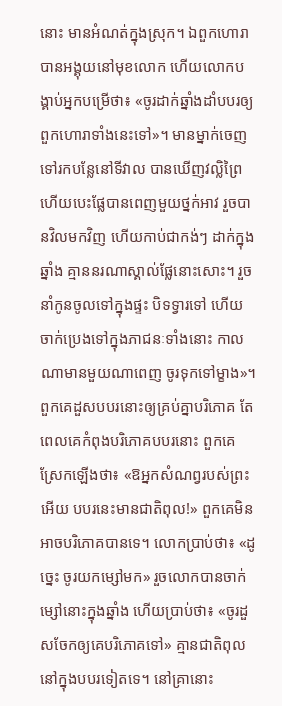នោះ មានអំណត់ក្នុងស្រុក។ ឯពួកហោរាបានអង្គុយនៅមុខលោក ហើយលោកបង្គាប់អ្នកបម្រើថា៖ «ចូរដាក់ឆ្នាំងដាំបបរឲ្យពួកហោរាទាំងនេះទៅ»។ មានម្នាក់ចេញទៅរកបន្លែនៅទីវាល បានឃើញវល្លិព្រៃ ហើយបេះផ្លែបានពេញមួយថ្នក់អាវ រួចបានវិលមកវិញ ហើយកាប់ជាកង់ៗ ដាក់ក្នុងឆ្នាំង គ្មាននរណាស្គាល់ផ្លែនោះសោះ។ រួចនាំកូនចូលទៅក្នុងផ្ទះ បិទទ្វារទៅ ហើយចាក់ប្រេងទៅក្នុងភាជនៈទាំងនោះ កាលណាមានមួយណាពេញ ចូរទុកទៅម្ខាង»។ ពួកគេដួសបបរនោះឲ្យគ្រប់គ្នាបរិភោគ តែពេលគេកំពុងបរិភោគបបរនោះ ពួកគេស្រែកឡើងថា៖ «ឱអ្នកសំណព្វរបស់ព្រះអើយ បបរនេះមានជាតិពុល!» ពួកគេមិនអាចបរិភោគបានទេ។ លោកប្រាប់ថា៖ «ដូច្នេះ ចូរយកម្សៅមក» រួចលោកបានចាក់ម្សៅនោះក្នុងឆ្នាំង ហើយប្រាប់ថា៖ «ចូរដួសចែកឲ្យគេបរិភោគទៅ» គ្មានជាតិពុលនៅក្នុងបបរទៀតទេ។ នៅគ្រានោះ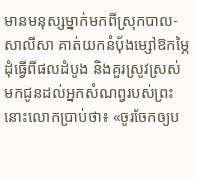មានមនុស្សម្នាក់មកពីស្រុកបាល-សាលីសា គាត់យកនំបុ័ងម្សៅឱកម្ភៃដុំធ្វើពីផលដំបូង និងគួរស្រូវស្រស់ មកជូនដល់អ្នកសំណព្វរបស់ព្រះ នោះលោកប្រាប់ថា៖ «ចូរចែកឲ្យប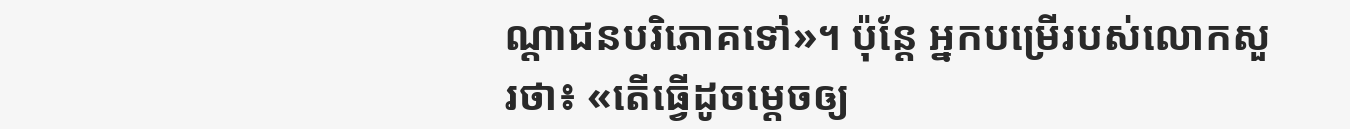ណ្ដាជនបរិភោគទៅ»។ ប៉ុន្តែ អ្នកបម្រើរបស់លោកសួរថា៖ «តើធ្វើដូចម្តេចឲ្យ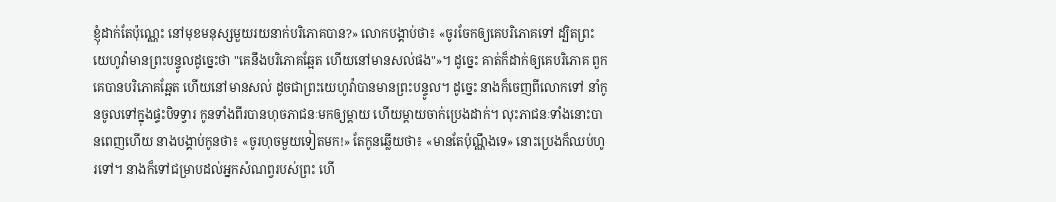ខ្ញុំដាក់តែប៉ុណ្ណេះ នៅមុខមនុស្សមួយរយនាក់បរិភោគបាន?» លោកបង្គាប់ថា៖ «ចូរចែកឲ្យគេបរិភោគទៅ ដ្បិតព្រះយេហូវ៉ាមានព្រះបន្ទូលដូច្នេះថា "គេនឹងបរិភោគឆ្អែត ហើយនៅមានសល់ផង"»។ ដូច្នេះ គាត់ក៏ដាក់ឲ្យគេបរិភោគ ពួកគេបានបរិភោគឆ្អែត ហើយនៅមានសល់ ដូចជាព្រះយេហូវ៉ាបានមានព្រះបន្ទូល។ ដូច្នេះ នាងក៏ចេញពីលោកទៅ នាំកូនចូលទៅក្នុងផ្ទះបិទទ្វារ កូនទាំងពីរបានហុចភាជនៈមកឲ្យម្តាយ ហើយម្តាយចាក់ប្រេងដាក់។ លុះភាជនៈទាំងនោះបានពេញហើយ នាងបង្គាប់កូនថា៖ «ចូរហុចមួយទៀតមក!» តែកូនឆ្លើយថា៖ «មានតែប៉ុណ្ណឹងទេ» នោះប្រេងក៏ឈប់ហូរទៅ។ នាងក៏ទៅជម្រាបដល់អ្នកសំណព្វរបស់ព្រះ ហើ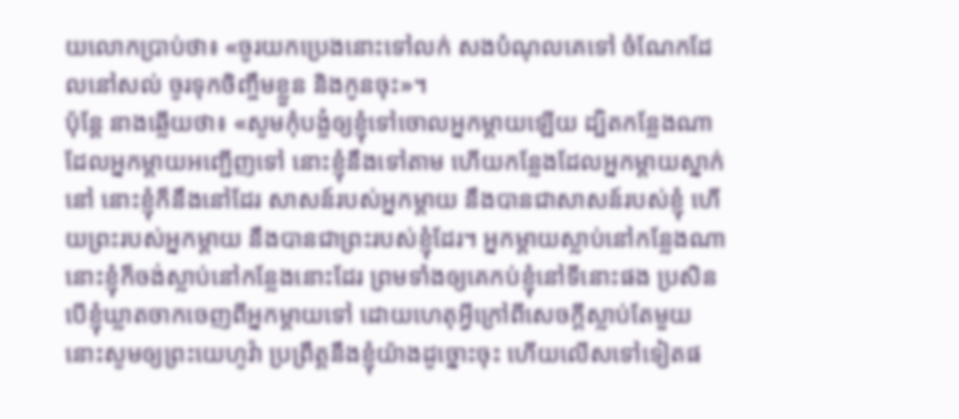យលោកប្រាប់ថា៖ «ចូរយកប្រេងនោះទៅលក់ សងបំណុលគេទៅ ចំណែកដែលនៅសល់ ចូរទុកចិញ្ចឹមខ្លួន និងកូនចុះ»។
ប៉ុន្តែ នាងឆ្លើយថា៖ «សូមកុំបង្ខំឲ្យខ្ញុំទៅចោលអ្នកម្តាយឡើយ ដ្បិតកន្លែងណាដែលអ្នកម្តាយអញ្ជើញទៅ នោះខ្ញុំនឹងទៅតាម ហើយកន្លែងដែលអ្នកម្តាយស្នាក់នៅ នោះខ្ញុំក៏នឹងនៅដែរ សាសន៍របស់អ្នកម្តាយ នឹងបានជាសាសន៍របស់ខ្ញុំ ហើយព្រះរបស់អ្នកម្តាយ នឹងបានជាព្រះរបស់ខ្ញុំដែរ។ អ្នកម្តាយស្លាប់នៅកន្លែងណា នោះខ្ញុំក៏ចង់ស្លាប់នៅកន្លែងនោះដែរ ព្រមទាំងឲ្យគេកប់ខ្ញុំនៅទីនោះផង ប្រសិនបើខ្ញុំឃ្លាតចាកចេញពីអ្នកម្តាយទៅ ដោយហេតុអ្វីក្រៅពីសេចក្ដីស្លាប់តែមួយ នោះសូមឲ្យព្រះយេហូវ៉ា ប្រព្រឹត្តនឹងខ្ញុំយ៉ាងដូច្នោះចុះ ហើយលើសទៅទៀតផ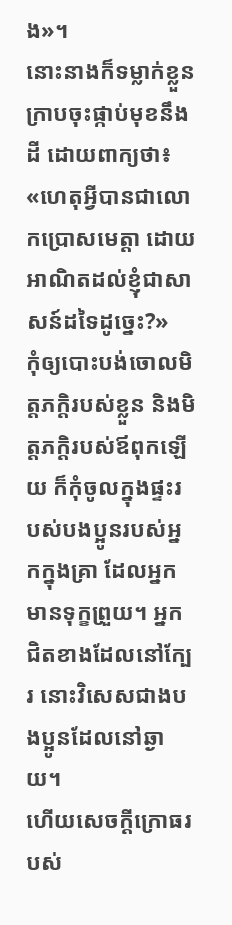ង»។
នោះនាងក៏ទម្លាក់ខ្លួនក្រាបចុះផ្កាប់មុខនឹងដី ដោយពាក្យថា៖ «ហេតុអ្វីបានជាលោកប្រោសមេត្តា ដោយអាណិតដល់ខ្ញុំជាសាសន៍ដទៃដូច្នេះ?»
កុំឲ្យបោះបង់ចោលមិត្តភក្តិរបស់ខ្លួន និងមិត្តភក្តិរបស់ឪពុកឡើយ ក៏កុំចូលក្នុងផ្ទះរបស់បងប្អូនរបស់អ្នកក្នុងគ្រា ដែលអ្នកមានទុក្ខព្រួយ។ អ្នកជិតខាងដែលនៅក្បែរ នោះវិសេសជាងបងប្អូនដែលនៅឆ្ងាយ។
ហើយសេចក្ដីក្រោធរបស់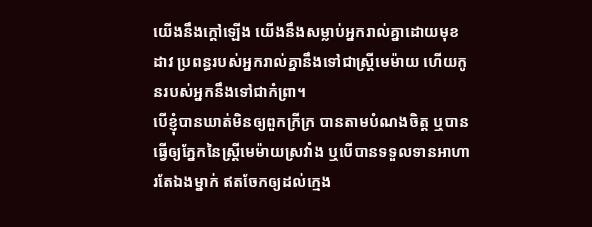យើងនឹងក្តៅឡើង យើងនឹងសម្លាប់អ្នករាល់គ្នាដោយមុខដាវ ប្រពន្ធរបស់អ្នករាល់គ្នានឹងទៅជាស្រ្ដីមេម៉ាយ ហើយកូនរបស់អ្នកនឹងទៅជាកំព្រា។
បើខ្ញុំបានឃាត់មិនឲ្យពួកក្រីក្រ បានតាមបំណងចិត្ត ឬបានធ្វើឲ្យភ្នែកនៃស្ត្រីមេម៉ាយស្រវាំង ឬបើបានទទួលទានអាហារតែឯងម្នាក់ ឥតចែកឲ្យដល់ក្មេង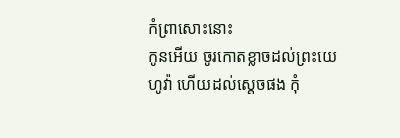កំព្រាសោះនោះ
កូនអើយ ចូរកោតខ្លាចដល់ព្រះយេហូវ៉ា ហើយដល់ស្តេចផង កុំ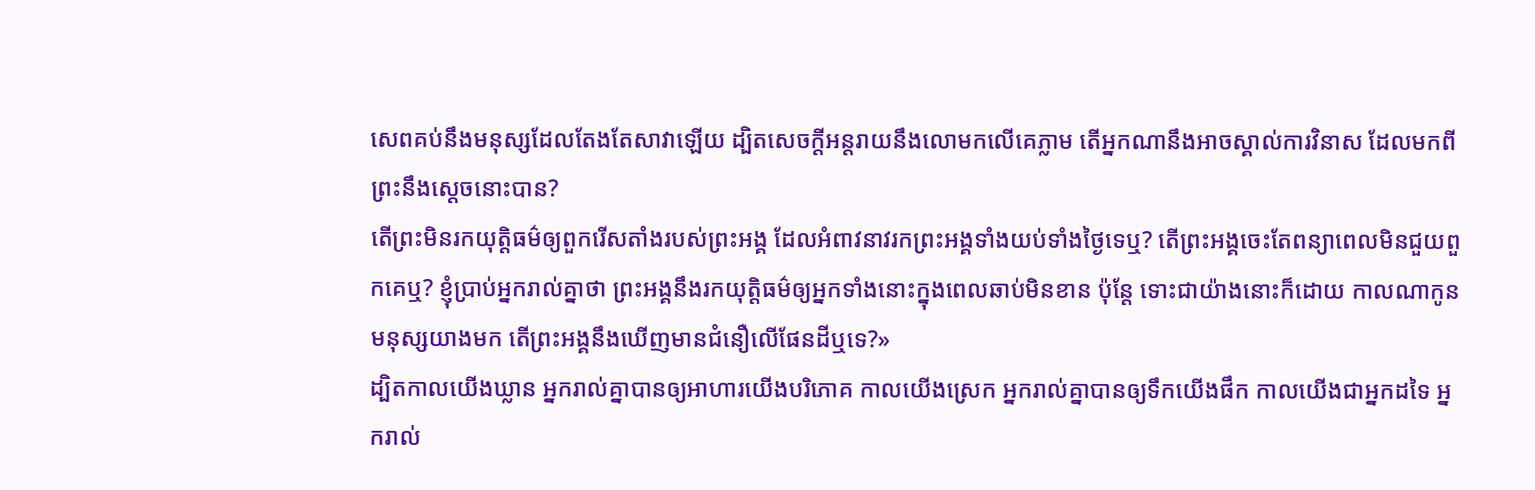សេពគប់នឹងមនុស្សដែលតែងតែសាវាឡើយ ដ្បិតសេចក្ដីអន្តរាយនឹងលោមកលើគេភ្លាម តើអ្នកណានឹងអាចស្គាល់ការវិនាស ដែលមកពីព្រះនឹងស្តេចនោះបាន?
តើព្រះមិនរកយុត្តិធម៌ឲ្យពួករើសតាំងរបស់ព្រះអង្គ ដែលអំពាវនាវរកព្រះអង្គទាំងយប់ទាំងថ្ងៃទេឬ? តើព្រះអង្គចេះតែពន្យាពេលមិនជួយពួកគេឬ? ខ្ញុំប្រាប់អ្នករាល់គ្នាថា ព្រះអង្គនឹងរកយុត្តិធម៌ឲ្យអ្នកទាំងនោះក្នុងពេលឆាប់មិនខាន ប៉ុន្តែ ទោះជាយ៉ាងនោះក៏ដោយ កាលណាកូនមនុស្សយាងមក តើព្រះអង្គនឹងឃើញមានជំនឿលើផែនដីឬទេ?»
ដ្បិតកាលយើងឃ្លាន អ្នករាល់គ្នាបានឲ្យអាហារយើងបរិភោគ កាលយើងស្រេក អ្នករាល់គ្នាបានឲ្យទឹកយើងផឹក កាលយើងជាអ្នកដទៃ អ្នករាល់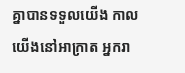គ្នាបានទទួលយើង កាលយើងនៅអាក្រាត អ្នករា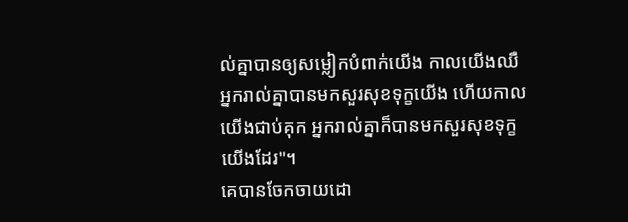ល់គ្នាបានឲ្យសម្លៀកបំពាក់យើង កាលយើងឈឺ អ្នករាល់គ្នាបានមកសួរសុខទុក្ខយើង ហើយកាលយើងជាប់គុក អ្នករាល់គ្នាក៏បានមកសួរសុខទុក្ខយើងដែរ"។
គេបានចែកចាយដោ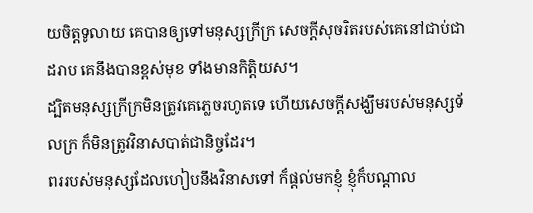យចិត្តទូលាយ គេបានឲ្យទៅមនុស្សក្រីក្រ សេចក្ដីសុចរិតរបស់គេនៅជាប់ជាដរាប គេនឹងបានខ្ពស់មុខ ទាំងមានកិត្តិយស។
ដ្បិតមនុស្សក្រីក្រមិនត្រូវគេភ្លេចរហូតទេ ហើយសេចក្ដីសង្ឃឹមរបស់មនុស្សទ័លក្រ ក៏មិនត្រូវវិនាសបាត់ជានិច្ចដែរ។
ពររបស់មនុស្សដែលហៀបនឹងវិនាសទៅ ក៏ផ្តល់មកខ្ញុំ ខ្ញុំក៏បណ្ដាល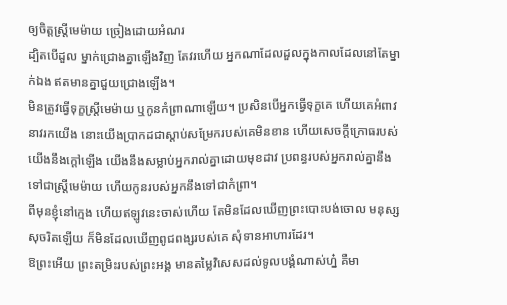ឲ្យចិត្តស្ត្រីមេម៉ាយ ច្រៀងដោយអំណរ
ដ្បិតបើដួល ម្នាក់ជ្រោងគ្នាឡើងវិញ តែវរហើយ អ្នកណាដែលដួលក្នុងកាលដែលនៅតែម្នាក់ឯង ឥតមានគ្នាជួយជ្រោងឡើង។
មិនត្រូវធ្វើទុក្ខស្ត្រីមេម៉ាយ ឬកូនកំព្រាណាឡើយ។ ប្រសិនបើអ្នកធ្វើទុក្ខគេ ហើយគេអំពាវនាវរកយើង នោះយើងប្រាកដជាស្ដាប់សម្រែករបស់គេមិនខាន ហើយសេចក្ដីក្រោធរបស់យើងនឹងក្តៅឡើង យើងនឹងសម្លាប់អ្នករាល់គ្នាដោយមុខដាវ ប្រពន្ធរបស់អ្នករាល់គ្នានឹងទៅជាស្រ្ដីមេម៉ាយ ហើយកូនរបស់អ្នកនឹងទៅជាកំព្រា។
ពីមុនខ្ញុំនៅក្មេង ហើយឥឡូវនេះចាស់ហើយ តែមិនដែលឃើញព្រះបោះបង់ចោល មនុស្សសុចរិតឡើយ ក៏មិនដែលឃើញពូជពង្សរបស់គេ សុំទានអាហារដែរ។
ឱព្រះអើយ ព្រះតម្រិះរបស់ព្រះអង្គ មានតម្លៃវិសេសដល់ទូលបង្គំណាស់ហ្ន៎ គឺមា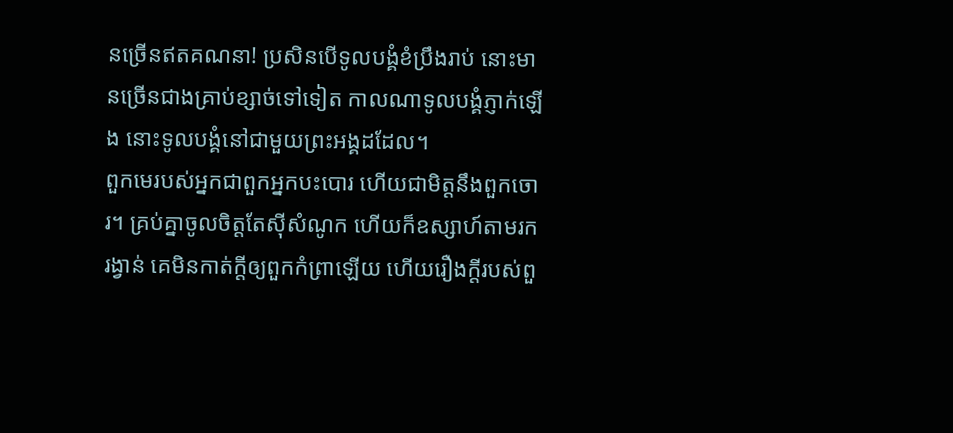នច្រើនឥតគណនា! ប្រសិនបើទូលបង្គំខំប្រឹងរាប់ នោះមានច្រើនជាងគ្រាប់ខ្សាច់ទៅទៀត កាលណាទូលបង្គំភ្ញាក់ឡើង នោះទូលបង្គំនៅជាមួយព្រះអង្គដដែល។
ពួកមេរបស់អ្នកជាពួកអ្នកបះបោរ ហើយជាមិត្តនឹងពួកចោរ។ គ្រប់គ្នាចូលចិត្តតែស៊ីសំណូក ហើយក៏ឧស្សាហ៍តាមរករង្វាន់ គេមិនកាត់ក្តីឲ្យពួកកំព្រាឡើយ ហើយរឿងក្តីរបស់ពួ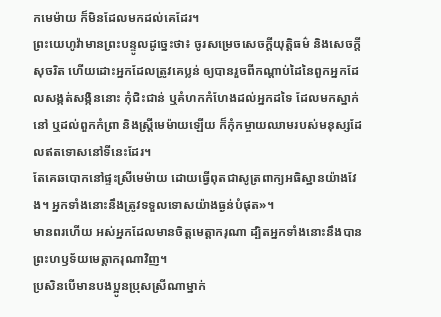កមេម៉ាយ ក៏មិនដែលមកដល់គេដែរ។
ព្រះយេហូវ៉ាមានព្រះបន្ទូលដូច្នេះថា៖ ចូរសម្រេចសេចក្ដីយុត្តិធម៌ និងសេចក្ដីសុចរិត ហើយដោះអ្នកដែលត្រូវគេប្លន់ ឲ្យបានរួចពីកណ្ដាប់ដៃនៃពួកអ្នកដែលសង្កត់សង្កិននោះ កុំជិះជាន់ ឬគំហកកំហែងដល់អ្នកដទៃ ដែលមកស្នាក់នៅ ឬដល់ពួកកំព្រា និងស្ត្រីមេម៉ាយឡើយ ក៏កុំកម្ចាយឈាមរបស់មនុស្សដែលឥតទោសនៅទីនេះដែរ។
តែគេឆបោកនៅផ្ទះស្រីមេម៉ាយ ដោយធ្វើពុតជាសូត្រពាក្យអធិស្ឋានយ៉ាងវែង។ អ្នកទាំងនោះនឹងត្រូវទទួលទោសយ៉ាងធ្ងន់បំផុត»។
មានពរហើយ អស់អ្នកដែលមានចិត្តមេត្តាករុណា ដ្បិតអ្នកទាំងនោះនឹងបានព្រះហឫទ័យមេត្តាករុណាវិញ។
ប្រសិនបើមានបងប្អូនប្រុសស្រីណាម្នាក់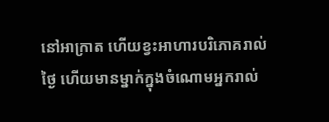នៅអាក្រាត ហើយខ្វះអាហារបរិភោគរាល់ថ្ងៃ ហើយមានម្នាក់ក្នុងចំណោមអ្នករាល់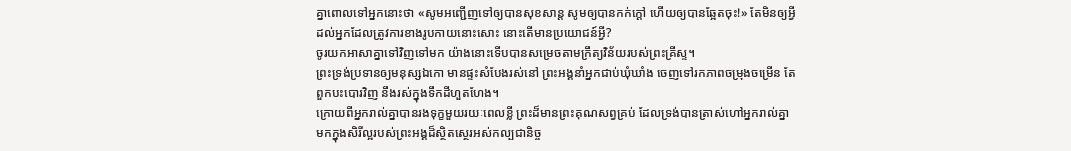គ្នាពោលទៅអ្នកនោះថា «សូមអញ្ជើញទៅឲ្យបានសុខសាន្ត សូមឲ្យបានកក់ក្តៅ ហើយឲ្យបានឆ្អែតចុះ!» តែមិនឲ្យអ្វីដល់អ្នកដែលត្រូវការខាងរូបកាយនោះសោះ នោះតើមានប្រយោជន៍អ្វី?
ចូរយកអាសាគ្នាទៅវិញទៅមក យ៉ាងនោះទើបបានសម្រេចតាមក្រឹត្យវិន័យរបស់ព្រះគ្រីស្ទ។
ព្រះទ្រង់ប្រទានឲ្យមនុស្សឯកោ មានផ្ទះសំបែងរស់នៅ ព្រះអង្គនាំអ្នកជាប់ឃុំឃាំង ចេញទៅរកភាពចម្រុងចម្រើន តែពួកបះបោរវិញ នឹងរស់ក្នុងទឹកដីហួតហែង។
ក្រោយពីអ្នករាល់គ្នាបានរងទុក្ខមួយរយៈពេលខ្លី ព្រះដ៏មានព្រះគុណសព្វគ្រប់ ដែលទ្រង់បានត្រាស់ហៅអ្នករាល់គ្នា មកក្នុងសិរីល្អរបស់ព្រះអង្គដ៏ស្ថិតស្ថេរអស់កល្បជានិច្ច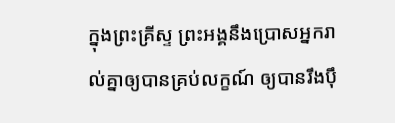ក្នុងព្រះគ្រីស្ទ ព្រះអង្គនឹងប្រោសអ្នករាល់គ្នាឲ្យបានគ្រប់លក្ខណ៍ ឲ្យបានរឹងប៉ឹ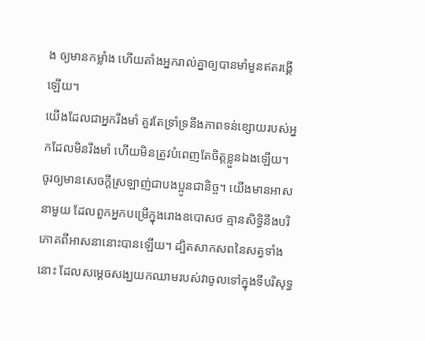ង ឲ្យមានកម្លាំង ហើយតាំងអ្នករាល់គ្នាឲ្យបានមាំមួនឥតរង្គើឡើយ។
យើងដែលជាអ្នករឹងមាំ គួរតែទ្រាំទ្រនឹងភាពទន់ខ្សោយរបស់អ្នកដែលមិនរឹងមាំ ហើយមិនត្រូវបំពេញតែចិត្តខ្លួនឯងឡើយ។
ចូរឲ្យមានសេចក្ដីស្រឡាញ់ជាបងប្អូនជានិច្ច។ យើងមានអាសនាមួយ ដែលពួកអ្នកបម្រើក្នុងរោងឧបោសថ គ្មានសិទ្ធិនឹងបរិភោគពីអាសនានោះបានឡើយ។ ដ្បិតសាកសពនៃសត្វទាំងនោះ ដែលសម្តេចសង្ឃយកឈាមរបស់វាចូលទៅក្នុងទីបរិសុទ្ធ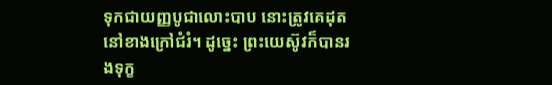ទុកជាយញ្ញបូជាលោះបាប នោះត្រូវគេដុតនៅខាងក្រៅជំរំ។ ដូច្នេះ ព្រះយេស៊ូវក៏បានរងទុក្ខ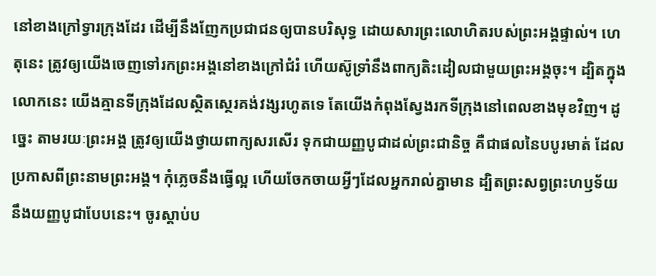នៅខាងក្រៅទ្វារក្រុងដែរ ដើម្បីនឹងញែកប្រជាជនឲ្យបានបរិសុទ្ធ ដោយសារព្រះលោហិតរបស់ព្រះអង្គផ្ទាល់។ ហេតុនេះ ត្រូវឲ្យយើងចេញទៅរកព្រះអង្គនៅខាងក្រៅជំរំ ហើយស៊ូទ្រាំនឹងពាក្យតិះដៀលជាមួយព្រះអង្គចុះ។ ដ្បិតក្នុងលោកនេះ យើងគ្មានទីក្រុងដែលស្ថិតស្ថេរគង់វង្សរហូតទេ តែយើងកំពុងស្វែងរកទីក្រុងនៅពេលខាងមុខវិញ។ ដូច្នេះ តាមរយៈព្រះអង្គ ត្រូវឲ្យយើងថ្វាយពាក្យសរសើរ ទុកជាយញ្ញបូជាដល់ព្រះជានិច្ច គឺជាផលនៃបបូរមាត់ ដែលប្រកាសពីព្រះនាមព្រះអង្គ។ កុំភ្លេចនឹងធ្វើល្អ ហើយចែកចាយអ្វីៗដែលអ្នករាល់គ្នាមាន ដ្បិតព្រះសព្វព្រះហឫទ័យនឹងយញ្ញបូជាបែបនេះ។ ចូរស្តាប់ប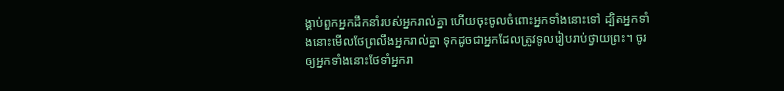ង្គាប់ពួកអ្នកដឹកនាំរបស់អ្នករាល់គ្នា ហើយចុះចូលចំពោះអ្នកទាំងនោះទៅ ដ្បិតអ្នកទាំងនោះមើលថែព្រលឹងអ្នករាល់គ្នា ទុកដូចជាអ្នកដែលត្រូវទូលរៀបរាប់ថ្វាយព្រះ។ ចូរឲ្យអ្នកទាំងនោះថែទាំអ្នករា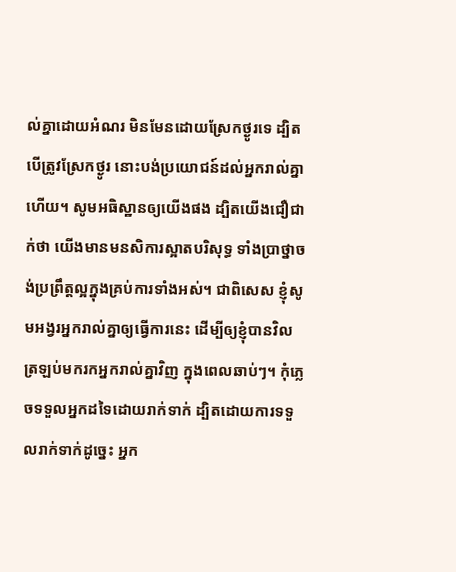ល់គ្នាដោយអំណរ មិនមែនដោយស្រែកថ្ងូរទេ ដ្បិតបើត្រូវស្រែកថ្ងូរ នោះបង់ប្រយោជន៍ដល់អ្នករាល់គ្នាហើយ។ សូមអធិស្ឋានឲ្យយើងផង ដ្បិតយើងជឿជាក់ថា យើងមានមនសិការស្អាតបរិសុទ្ធ ទាំងប្រាថ្នាចង់ប្រព្រឹត្តល្អក្នុងគ្រប់ការទាំងអស់។ ជាពិសេស ខ្ញុំសូមអង្វរអ្នករាល់គ្នាឲ្យធ្វើការនេះ ដើម្បីឲ្យខ្ញុំបានវិលត្រឡប់មករកអ្នករាល់គ្នាវិញ ក្នុងពេលឆាប់ៗ។ កុំភ្លេចទទួលអ្នកដទៃដោយរាក់ទាក់ ដ្បិតដោយការទទួលរាក់ទាក់ដូច្នេះ អ្នក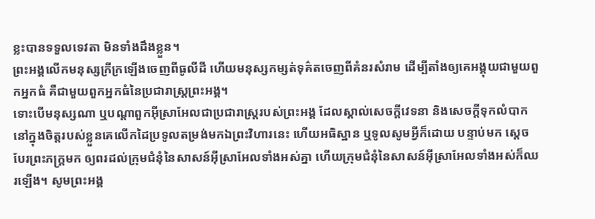ខ្លះបានទទួលទេវតា មិនទាំងដឹងខ្លួន។
ព្រះអង្គលើកមនុស្សក្រីក្រឡើងចេញពីធូលីដី ហើយមនុស្សកម្សត់ទុគ៌តចេញពីគំនរសំរាម ដើម្បីតាំងឲ្យគេអង្គុយជាមួយពួកអ្នកធំ គឺជាមួយពួកអ្នកធំនៃប្រជារាស្ត្រព្រះអង្គ។
ទោះបើមនុស្សណា ឬបណ្ដាពួកអ៊ីស្រាអែលជាប្រជារាស្ត្ររបស់ព្រះអង្គ ដែលស្គាល់សេចក្ដីវេទនា និងសេចក្ដីទុកលំបាក នៅក្នុងចិត្តរបស់ខ្លួនគេលើកដៃប្រទូលតម្រង់មកឯព្រះវិហារនេះ ហើយអធិស្ឋាន ឬទូលសូមអ្វីក៏ដោយ បន្ទាប់មក ស្ដេចបែរព្រះភក្ត្រមក ឲ្យពរដល់ក្រុមជំនុំនៃសាសន៍អ៊ីស្រាអែលទាំងអស់គ្នា ហើយក្រុមជំនុំនៃសាសន៍អ៊ីស្រាអែលទាំងអស់ក៏ឈរឡើង។ សូមព្រះអង្គ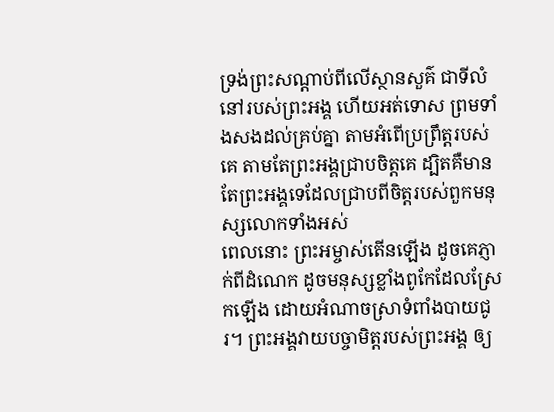ទ្រង់ព្រះសណ្ដាប់ពីលើស្ថានសួគ៌ ជាទីលំនៅរបស់ព្រះអង្គ ហើយអត់ទោស ព្រមទាំងសងដល់គ្រប់គ្នា តាមអំពើប្រព្រឹត្តរបស់គេ តាមតែព្រះអង្គជ្រាបចិត្តគេ ដ្បិតគឺមានតែព្រះអង្គទេដែលជ្រាបពីចិត្តរបស់ពួកមនុស្សលោកទាំងអស់
ពេលនោះ ព្រះអម្ចាស់តើនឡើង ដូចគេភ្ញាក់ពីដំណេក ដូចមនុស្សខ្លាំងពូកែដែលស្រែកឡើង ដោយអំណាចស្រាទំពាំងបាយជូរ។ ព្រះអង្គវាយបច្ចាមិត្តរបស់ព្រះអង្គ ឲ្យ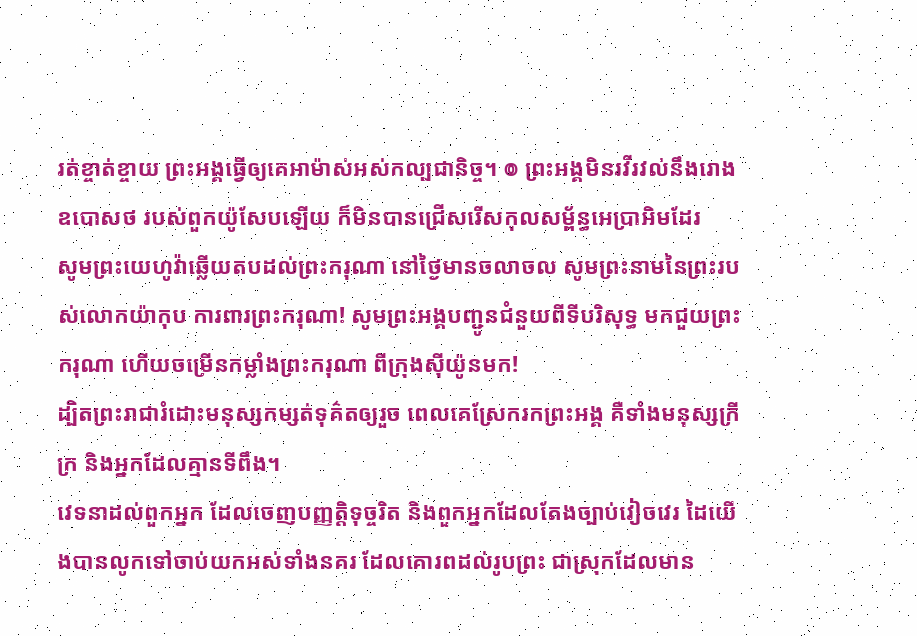រត់ខ្ចាត់ខ្ចាយ ព្រះអង្គធ្វើឲ្យគេអាម៉ាស់អស់កល្បជានិច្ច។ ៙ ព្រះអង្គមិនរវីរវល់នឹងរោងឧបោសថ របស់ពួកយ៉ូសែបឡើយ ក៏មិនបានជ្រើសរើសកុលសម្ព័ន្ធអេប្រាអិមដែរ
សូមព្រះយេហូវ៉ាឆ្លើយតបដល់ព្រះករុណា នៅថ្ងៃមានចលាចល សូមព្រះនាមនៃព្រះរបស់លោកយ៉ាកុប ការពារព្រះករុណា! សូមព្រះអង្គបញ្ជូនជំនួយពីទីបរិសុទ្ធ មកជួយព្រះករុណា ហើយចម្រើនកម្លាំងព្រះករុណា ពីក្រុងស៊ីយ៉ូនមក!
ដ្បិតព្រះរាជារំដោះមនុស្សកម្សត់ទុគ៌តឲ្យរួច ពេលគេស្រែករកព្រះអង្គ គឺទាំងមនុស្សក្រីក្រ និងអ្នកដែលគ្មានទីពឹង។
វេទនាដល់ពួកអ្នក ដែលចេញបញ្ញត្តិទុច្ចរិត និងពួកអ្នកដែលតែងច្បាប់វៀចវេរ ដៃយើងបានលូកទៅចាប់យកអស់ទាំងនគរ ដែលគោរពដល់រូបព្រះ ជាស្រុកដែលមាន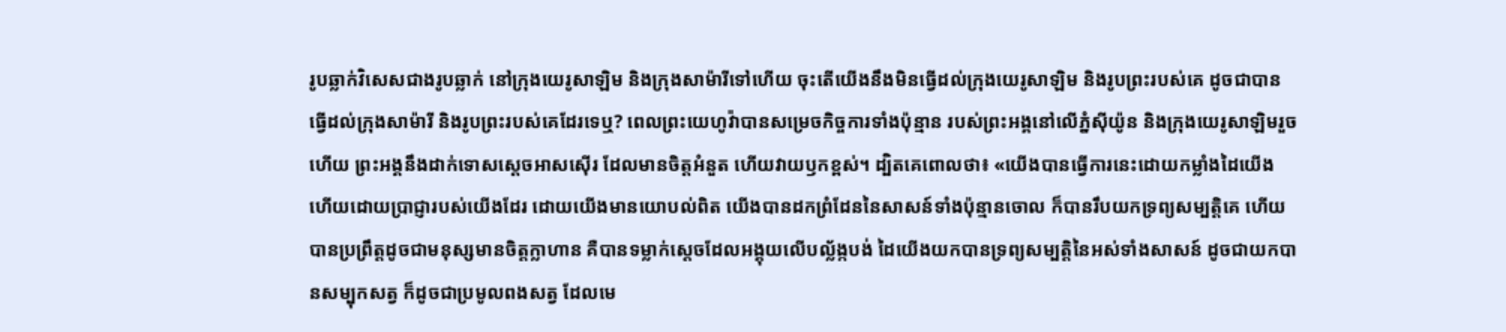រូបឆ្លាក់វិសេសជាងរូបឆ្លាក់ នៅក្រុងយេរូសាឡិម និងក្រុងសាម៉ារីទៅហើយ ចុះតើយើងនឹងមិនធ្វើដល់ក្រុងយេរូសាឡិម និងរូបព្រះរបស់គេ ដូចជាបានធ្វើដល់ក្រុងសាម៉ារី និងរូបព្រះរបស់គេដែរទេឬ? ពេលព្រះយេហូវ៉ាបានសម្រេចកិច្ចការទាំងប៉ុន្មាន របស់ព្រះអង្គនៅលើភ្នំស៊ីយ៉ូន និងក្រុងយេរូសាឡិមរួចហើយ ព្រះអង្គនឹងដាក់ទោសស្តេចអាសស៊ើរ ដែលមានចិត្តអំនួត ហើយវាយឫកខ្ពស់។ ដ្បិតគេពោលថា៖ «យើងបានធ្វើការនេះដោយកម្លាំងដៃយើង ហើយដោយប្រាជ្ញារបស់យើងដែរ ដោយយើងមានយោបល់ពិត យើងបានដកព្រំដែននៃសាសន៍ទាំងប៉ុន្មានចោល ក៏បានរឹបយកទ្រព្យសម្បត្តិគេ ហើយបានប្រព្រឹត្តដូចជាមនុស្សមានចិត្តក្លាហាន គឺបានទម្លាក់ស្តេចដែលអង្គុយលើបល្ល័ង្កបង់ ដៃយើងយកបានទ្រព្យសម្បត្តិនៃអស់ទាំងសាសន៍ ដូចជាយកបានសម្បុកសត្វ ក៏ដូចជាប្រមូលពងសត្វ ដែលមេ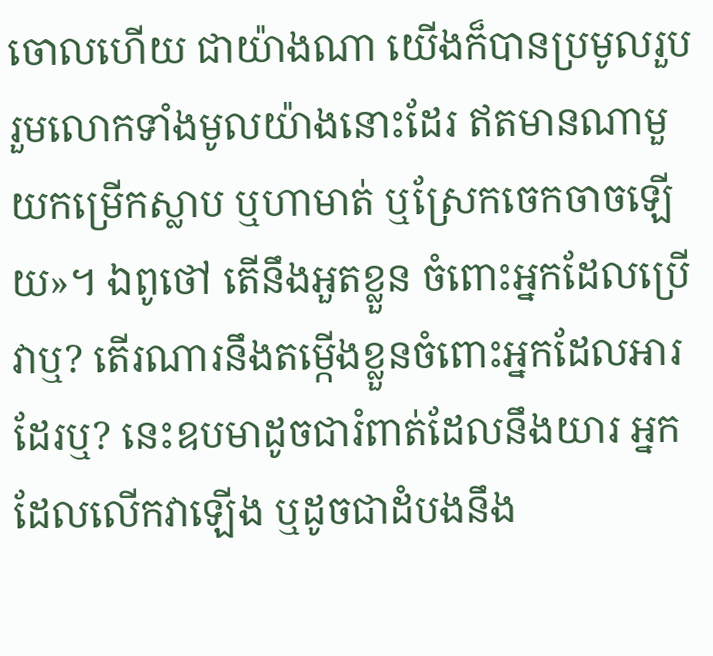ចោលហើយ ជាយ៉ាងណា យើងក៏បានប្រមូលរួបរួមលោកទាំងមូលយ៉ាងនោះដែរ ឥតមានណាមួយកម្រើកស្លាប ឬហាមាត់ ឬស្រែកចេកចាចឡើយ»។ ឯពូថៅ តើនឹងអួតខ្លួន ចំពោះអ្នកដែលប្រើវាឬ? តើរណារនឹងតម្កើងខ្លួនចំពោះអ្នកដែលអារដែរឬ? នេះឧបមាដូចជារំពាត់ដែលនឹងយារ អ្នកដែលលើកវាឡើង ឬដូចជាដំបងនឹង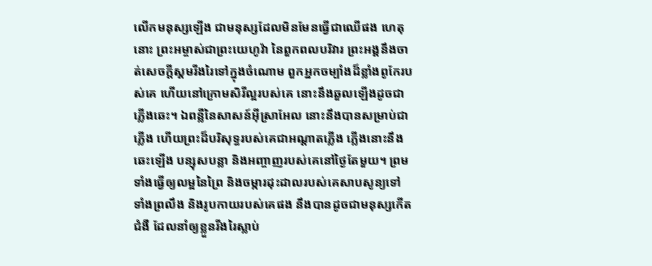លើកមនុស្សឡើង ជាមនុស្សដែលមិនមែនធ្វើជាឈើផង ហេតុនោះ ព្រះអម្ចាស់ជាព្រះយេហូវ៉ា នៃពួកពលបរិវារ ព្រះអង្គនឹងចាត់សេចក្ដីស្គមរីងរៃទៅក្នុងចំណោម ពួកអ្នកចម្បាំងដ៏ខ្លាំងពូកែរបស់គេ ហើយនៅក្រោមសិរីល្អរបស់គេ នោះនឹងឆួលឡើងដូចជាភ្លើងឆេះ។ ឯពន្លឺនៃសាសន៍អ៊ីស្រាអែល នោះនឹងបានសម្រាប់ជាភ្លើង ហើយព្រះដ៏បរិសុទ្ធរបស់គេជាអណ្ដាតភ្លើង ភ្លើងនោះនឹងឆេះឡើង បន្សុសបន្លា និងអញ្ចាញរបស់គេនៅថ្ងៃតែមួយ។ ព្រមទាំងធ្វើឲ្យលម្អនៃព្រៃ និងចម្ការដុះដាលរបស់គេសាបសូន្យទៅ ទាំងព្រលឹង និងរូបកាយរបស់គេផង នឹងបានដូចជាមនុស្សកើតជំងឺ ដែលនាំឲ្យខ្លួនរីងរៃស្លាប់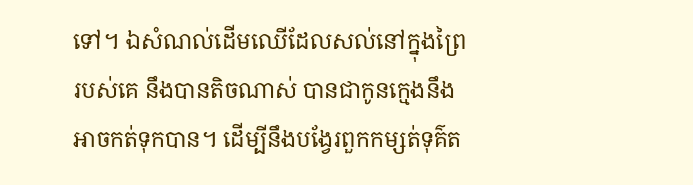ទៅ។ ឯសំណល់ដើមឈើដែលសល់នៅក្នុងព្រៃរបស់គេ នឹងបានតិចណាស់ បានជាកូនក្មេងនឹងអាចកត់ទុកបាន។ ដើម្បីនឹងបង្វែរពួកកម្សត់ទុគ៌ត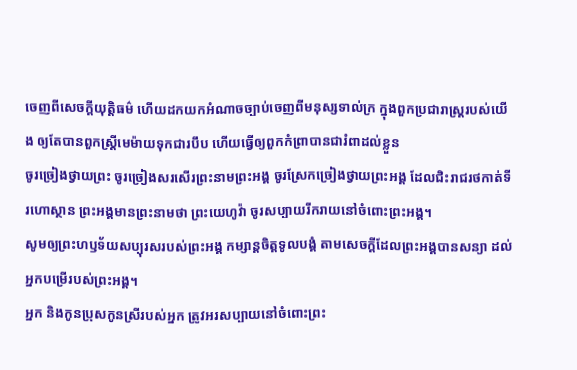ចេញពីសេចក្ដីយុត្តិធម៌ ហើយដកយកអំណាចច្បាប់ចេញពីមនុស្សទាល់ក្រ ក្នុងពួកប្រជារាស្ត្ររបស់យើង ឲ្យតែបានពួកស្ត្រីមេម៉ាយទុកជារបឹប ហើយធ្វើឲ្យពួកកំព្រាបានជារំពាដល់ខ្លួន
ចូរច្រៀងថ្វាយព្រះ ចូរច្រៀងសរសើរព្រះនាមព្រះអង្គ ចូរស្រែកច្រៀងថ្វាយព្រះអង្គ ដែលជិះរាជរថកាត់ទីរហោស្ថាន ព្រះអង្គមានព្រះនាមថា ព្រះយេហូវ៉ា ចូរសប្បាយរីករាយនៅចំពោះព្រះអង្គ។
សូមឲ្យព្រះហឫទ័យសប្បុរសរបស់ព្រះអង្គ កម្សាន្តចិត្តទូលបង្គំ តាមសេចក្ដីដែលព្រះអង្គបានសន្យា ដល់អ្នកបម្រើរបស់ព្រះអង្គ។
អ្នក និងកូនប្រុសកូនស្រីរបស់អ្នក ត្រូវអរសប្បាយនៅចំពោះព្រះ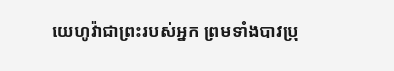យេហូវ៉ាជាព្រះរបស់អ្នក ព្រមទាំងបាវប្រុ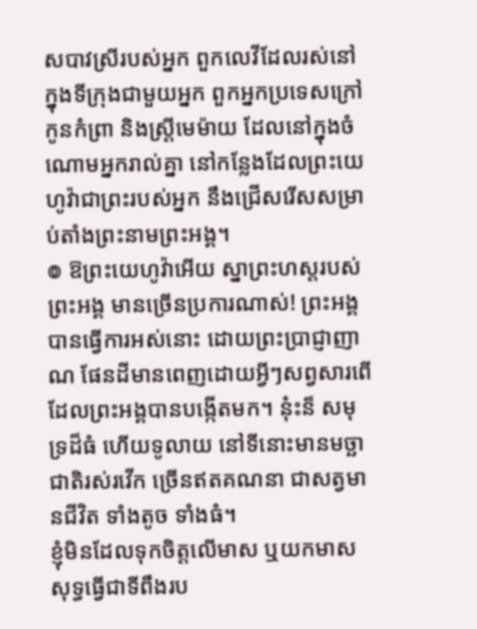សបាវស្រីរបស់អ្នក ពួកលេវីដែលរស់នៅក្នុងទីក្រុងជាមួយអ្នក ពួកអ្នកប្រទេសក្រៅ កូនកំព្រា និងស្រ្ដីមេម៉ាយ ដែលនៅក្នុងចំណោមអ្នករាល់គ្នា នៅកន្លែងដែលព្រះយេហូវ៉ាជាព្រះរបស់អ្នក នឹងជ្រើសរើសសម្រាប់តាំងព្រះនាមព្រះអង្គ។
៙ ឱព្រះយេហូវ៉ាអើយ ស្នាព្រះហស្តរបស់ព្រះអង្គ មានច្រើនប្រការណាស់! ព្រះអង្គបានធ្វើការអស់នោះ ដោយព្រះប្រាជ្ញាញាណ ផែនដីមានពេញដោយអ្វីៗសព្វសារពើ ដែលព្រះអង្គបានបង្កើតមក។ ន៎ុះន៏ សមុទ្រដ៏ធំ ហើយទូលាយ នៅទីនោះមានមច្ឆាជាតិរស់រវើក ច្រើនឥតគណនា ជាសត្វមានជីវិត ទាំងតូច ទាំងធំ។
ខ្ញុំមិនដែលទុកចិត្តលើមាស ឬយកមាសសុទ្ធធ្វើជាទីពឹងរប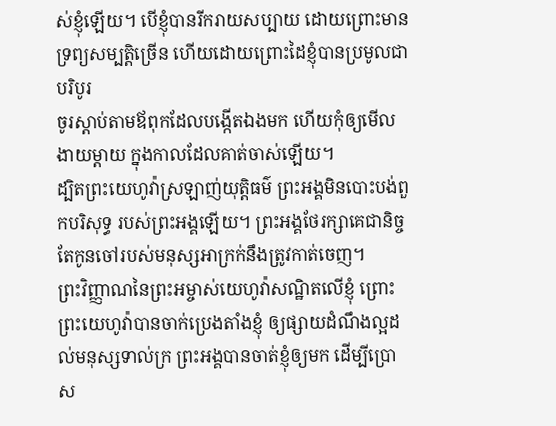ស់ខ្ញុំឡើយ។ បើខ្ញុំបានរីករាយសប្បាយ ដោយព្រោះមានទ្រព្យសម្បត្តិច្រើន ហើយដោយព្រោះដៃខ្ញុំបានប្រមូលជាបរិបូរ
ចូរស្តាប់តាមឪពុកដែលបង្កើតឯងមក ហើយកុំឲ្យមើលងាយម្តាយ ក្នុងកាលដែលគាត់ចាស់ឡើយ។
ដ្បិតព្រះយេហូវ៉ាស្រឡាញ់យុត្តិធម៌ ព្រះអង្គមិនបោះបង់ពួកបរិសុទ្ធ របស់ព្រះអង្គឡើយ។ ព្រះអង្គថែរក្សាគេជានិច្ច តែកូនចៅរបស់មនុស្សអាក្រក់នឹងត្រូវកាត់ចេញ។
ព្រះវិញ្ញាណនៃព្រះអម្ចាស់យេហូវ៉ាសណ្ឋិតលើខ្ញុំ ព្រោះព្រះយេហូវ៉ាបានចាក់ប្រេងតាំងខ្ញុំ ឲ្យផ្សាយដំណឹងល្អដល់មនុស្សទាល់ក្រ ព្រះអង្គបានចាត់ខ្ញុំឲ្យមក ដើម្បីប្រោស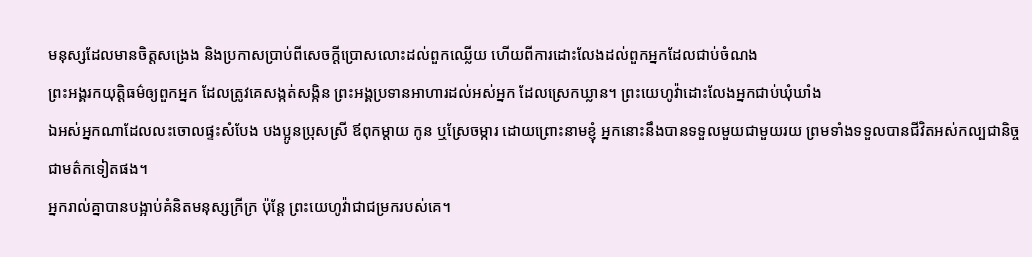មនុស្សដែលមានចិត្តសង្រេង និងប្រកាសប្រាប់ពីសេចក្ដីប្រោសលោះដល់ពួកឈ្លើយ ហើយពីការដោះលែងដល់ពួកអ្នកដែលជាប់ចំណង
ព្រះអង្គរកយុត្តិធម៌ឲ្យពួកអ្នក ដែលត្រូវគេសង្កត់សង្កិន ព្រះអង្គប្រទានអាហារដល់អស់អ្នក ដែលស្រេកឃ្លាន។ ព្រះយេហូវ៉ាដោះលែងអ្នកជាប់ឃុំឃាំង
ឯអស់អ្នកណាដែលលះចោលផ្ទះសំបែង បងប្អូនប្រុសស្រី ឪពុកម្តាយ កូន ឬស្រែចម្ការ ដោយព្រោះនាមខ្ញុំ អ្នកនោះនឹងបានទទួលមួយជាមួយរយ ព្រមទាំងទទួលបានជីវិតអស់កល្បជានិច្ច ជាមត៌កទៀតផង។
អ្នករាល់គ្នាបានបង្អាប់គំនិតមនុស្សក្រីក្រ ប៉ុន្តែ ព្រះយេហូវ៉ាជាជម្រករបស់គេ។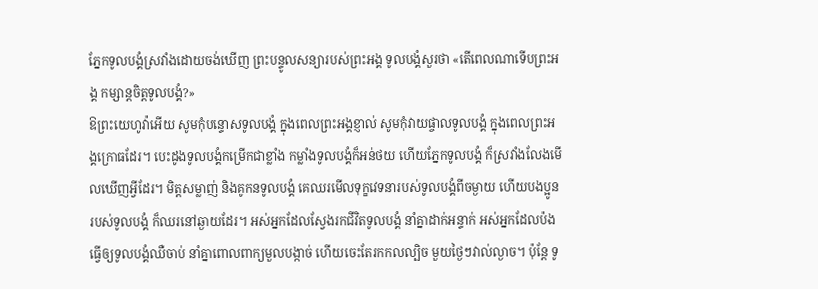ភ្នែកទូលបង្គំស្រវាំងដោយចង់ឃើញ ព្រះបន្ទូលសន្យារបស់ព្រះអង្គ ទូលបង្គំសួរថា «តើពេលណាទើបព្រះអង្គ កម្សាន្តចិត្តទូលបង្គំ?»
ឱព្រះយេហូវ៉ាអើយ សូមកុំបន្ទោសទូលបង្គំ ក្នុងពេលព្រះអង្គខ្ញាល់ សូមកុំវាយផ្ចាលទូលបង្គំ ក្នុងពេលព្រះអង្គក្រោធដែរ។ បេះដូងទូលបង្គំកម្រើកជាខ្លាំង កម្លាំងទូលបង្គំក៏អន់ថយ ហើយភ្នែកទូលបង្គំ ក៏ស្រវាំងលែងមើលឃើញអ្វីដែរ។ មិត្តសម្លាញ់ និងគូកនទូលបង្គំ គេឈរមើលទុក្ខវេទនារបស់ទូលបង្គំពីចម្ងាយ ហើយបងប្អូនរបស់ទូលបង្គំ ក៏ឈរនៅឆ្ងាយដែរ។ អស់អ្នកដែលស្វែងរកជីវិតទូលបង្គំ នាំគ្នាដាក់អន្ទាក់ អស់អ្នកដែលប៉ងធ្វើឲ្យទូលបង្គំឈឺចាប់ នាំគ្នាពោលពាក្យមួលបង្កាច់ ហើយចេះតែរកកលល្បិច មួយថ្ងៃៗវាល់ល្ងាច។ ប៉ុន្ដែ ទូ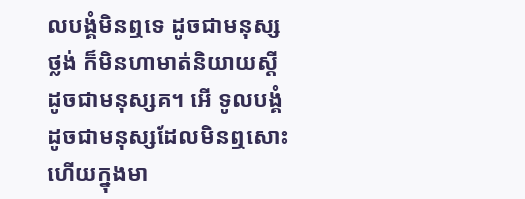លបង្គំមិនឮទេ ដូចជាមនុស្សថ្លង់ ក៏មិនហាមាត់និយាយស្ដី ដូចជាមនុស្សគ។ អើ ទូលបង្គំដូចជាមនុស្សដែលមិនឮសោះ ហើយក្នុងមា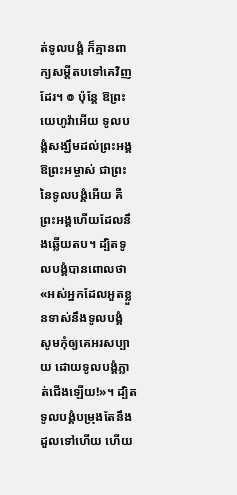ត់ទូលបង្គំ ក៏គ្មានពាក្យសម្ដីតបទៅគេវិញដែរ។ ៙ ប៉ុន្ដែ ឱព្រះយេហូវ៉ាអើយ ទូលបង្គំសង្ឃឹមដល់ព្រះអង្គ ឱព្រះអម្ចាស់ ជាព្រះនៃទូលបង្គំអើយ គឺព្រះអង្គហើយដែលនឹងឆ្លើយតប។ ដ្បិតទូលបង្គំបានពោលថា «អស់អ្នកដែលអួតខ្លួនទាស់នឹងទូលបង្គំ សូមកុំឲ្យគេអរសប្បាយ ដោយទូលបង្គំភ្លាត់ជើងឡើយ!»។ ដ្បិតទូលបង្គំបម្រុងតែនឹងដួលទៅហើយ ហើយ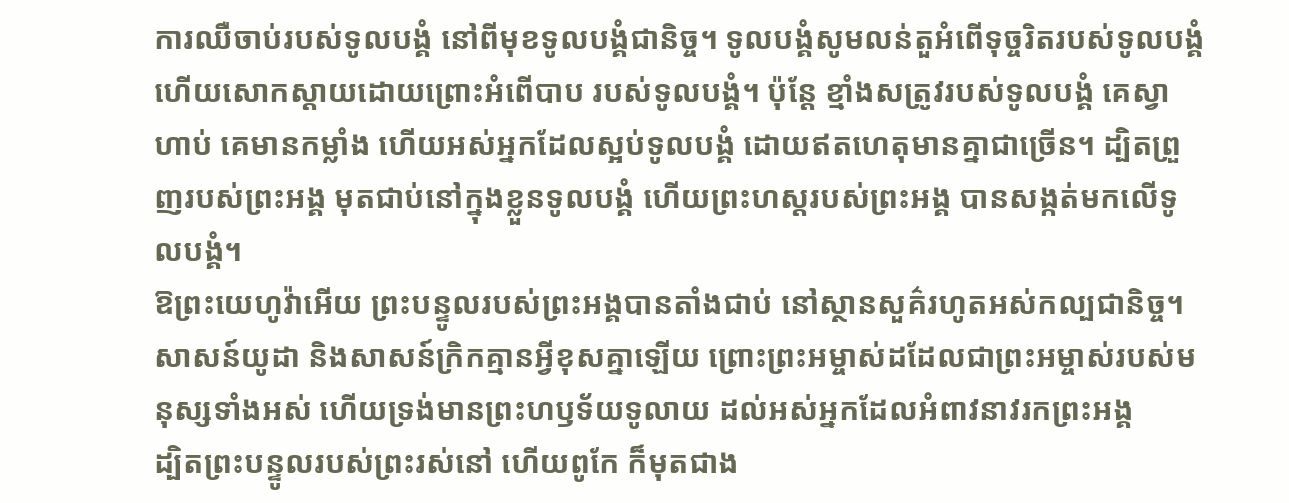ការឈឺចាប់របស់ទូលបង្គំ នៅពីមុខទូលបង្គំជានិច្ច។ ទូលបង្គំសូមលន់តួអំពើទុច្ចរិតរបស់ទូលបង្គំ ហើយសោកស្ដាយដោយព្រោះអំពើបាប របស់ទូលបង្គំ។ ប៉ុន្តែ ខ្មាំងសត្រូវរបស់ទូលបង្គំ គេស្វាហាប់ គេមានកម្លាំង ហើយអស់អ្នកដែលស្អប់ទូលបង្គំ ដោយឥតហេតុមានគ្នាជាច្រើន។ ដ្បិតព្រួញរបស់ព្រះអង្គ មុតជាប់នៅក្នុងខ្លួនទូលបង្គំ ហើយព្រះហស្តរបស់ព្រះអង្គ បានសង្កត់មកលើទូលបង្គំ។
ឱព្រះយេហូវ៉ាអើយ ព្រះបន្ទូលរបស់ព្រះអង្គបានតាំងជាប់ នៅស្ថានសួគ៌រហូតអស់កល្បជានិច្ច។
សាសន៍យូដា និងសាសន៍ក្រិកគ្មានអ្វីខុសគ្នាឡើយ ព្រោះព្រះអម្ចាស់ដដែលជាព្រះអម្ចាស់របស់មនុស្សទាំងអស់ ហើយទ្រង់មានព្រះហឫទ័យទូលាយ ដល់អស់អ្នកដែលអំពាវនាវរកព្រះអង្គ
ដ្បិតព្រះបន្ទូលរបស់ព្រះរស់នៅ ហើយពូកែ ក៏មុតជាង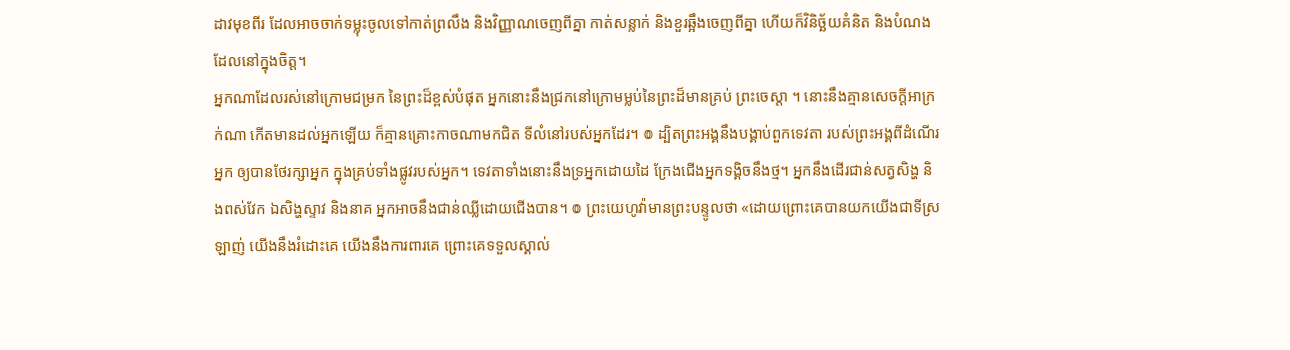ដាវមុខពីរ ដែលអាចចាក់ទម្លុះចូលទៅកាត់ព្រលឹង និងវិញ្ញាណចេញពីគ្នា កាត់សន្លាក់ និងខួរឆ្អឹងចេញពីគ្នា ហើយក៏វិនិច្ឆ័យគំនិត និងបំណងដែលនៅក្នុងចិត្ត។
អ្នកណាដែលរស់នៅក្រោមជម្រក នៃព្រះដ៏ខ្ពស់បំផុត អ្នកនោះនឹងជ្រកនៅក្រោមម្លប់នៃព្រះដ៏មានគ្រប់ ព្រះចេស្តា ។ នោះនឹងគ្មានសេចក្ដីអាក្រក់ណា កើតមានដល់អ្នកឡើយ ក៏គ្មានគ្រោះកាចណាមកជិត ទីលំនៅរបស់អ្នកដែរ។ ៙ ដ្បិតព្រះអង្គនឹងបង្គាប់ពួកទេវតា របស់ព្រះអង្គពីដំណើរអ្នក ឲ្យបានថែរក្សាអ្នក ក្នុងគ្រប់ទាំងផ្លូវរបស់អ្នក។ ទេវតាទាំងនោះនឹងទ្រអ្នកដោយដៃ ក្រែងជើងអ្នកទង្គិចនឹងថ្ម។ អ្នកនឹងដើរជាន់សត្វសិង្ហ និងពស់វែក ឯសិង្ហស្ទាវ និងនាគ អ្នកអាចនឹងជាន់ឈ្លីដោយជើងបាន។ ៙ ព្រះយេហូវ៉ាមានព្រះបន្ទូលថា «ដោយព្រោះគេបានយកយើងជាទីស្រឡាញ់ យើងនឹងរំដោះគេ យើងនឹងការពារគេ ព្រោះគេទទួលស្គាល់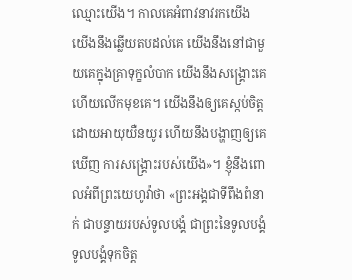ឈ្មោះយើង។ កាលគេអំពាវនាវរកយើង យើងនឹងឆ្លើយតបដល់គេ យើងនឹងនៅជាមួយគេក្នុងគ្រាទុក្ខលំបាក យើងនឹងសង្គ្រោះគេ ហើយលើកមុខគេ។ យើងនឹងឲ្យគេស្កប់ចិត្តដោយអាយុយឺនយូរ ហើយនឹងបង្ហាញឲ្យគេឃើញ ការសង្គ្រោះរបស់យើង»។ ខ្ញុំនឹងពោលអំពីព្រះយេហូវ៉ាថា «ព្រះអង្គជាទីពឹងពំនាក់ ជាបន្ទាយរបស់ទូលបង្គំ ជាព្រះនៃទូលបង្គំ ទូលបង្គំទុកចិត្ត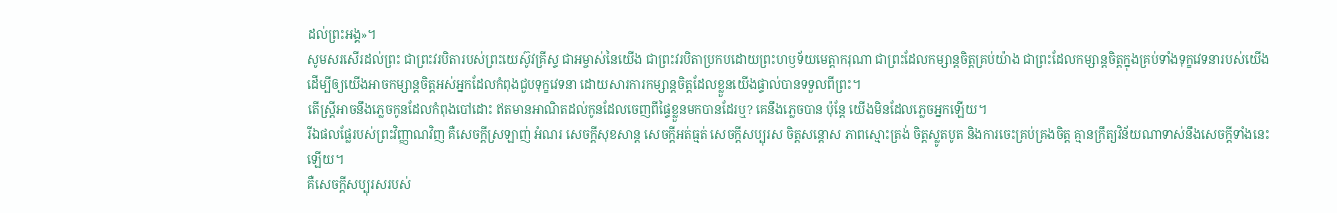ដល់ព្រះអង្គ»។
សូមសរសើរដល់ព្រះ ជាព្រះវរបិតារបស់ព្រះយេស៊ូវគ្រីស្ទ ជាអម្ចាស់នៃយើង ជាព្រះវរបិតាប្រកបដោយព្រះហឫទ័យមេត្ដាករុណា ជាព្រះដែលកម្សាន្តចិត្តគ្រប់យ៉ាង ជាព្រះដែលកម្សាន្តចិត្តក្នុងគ្រប់ទាំងទុក្ខវេទនារបស់យើង ដើម្បីឲ្យយើងអាចកម្សាន្តចិត្តអស់អ្នកដែលកំពុងជួបទុក្ខវេទនា ដោយសារការកម្សាន្តចិត្តដែលខ្លួនយើងផ្ទាល់បានទទួលពីព្រះ។
តើស្ត្រីអាចនឹងភ្លេចកូនដែលកំពុងបៅដោះ ឥតមានអាណិតដល់កូនដែលចេញពីផ្ទៃខ្លួនមកបានដែរឬ? គេនឹងភ្លេចបាន ប៉ុន្តែ យើងមិនដែលភ្លេចអ្នកឡើយ។
រីឯផលផ្លែរបស់ព្រះវិញ្ញាណវិញ គឺសេចក្ដីស្រឡាញ់ អំណរ សេចក្ដីសុខសាន្ត សេចក្ដីអត់ធ្មត់ សេចក្ដីសប្បុរស ចិត្តសន្ដោស ភាពស្មោះត្រង់ ចិត្តស្លូតបូត និងការចេះគ្រប់គ្រងចិត្ត គ្មានក្រឹត្យវិន័យណាទាស់នឹងសេចក្ដីទាំងនេះឡើយ។
គឺសេចក្ដីសប្បុរសរបស់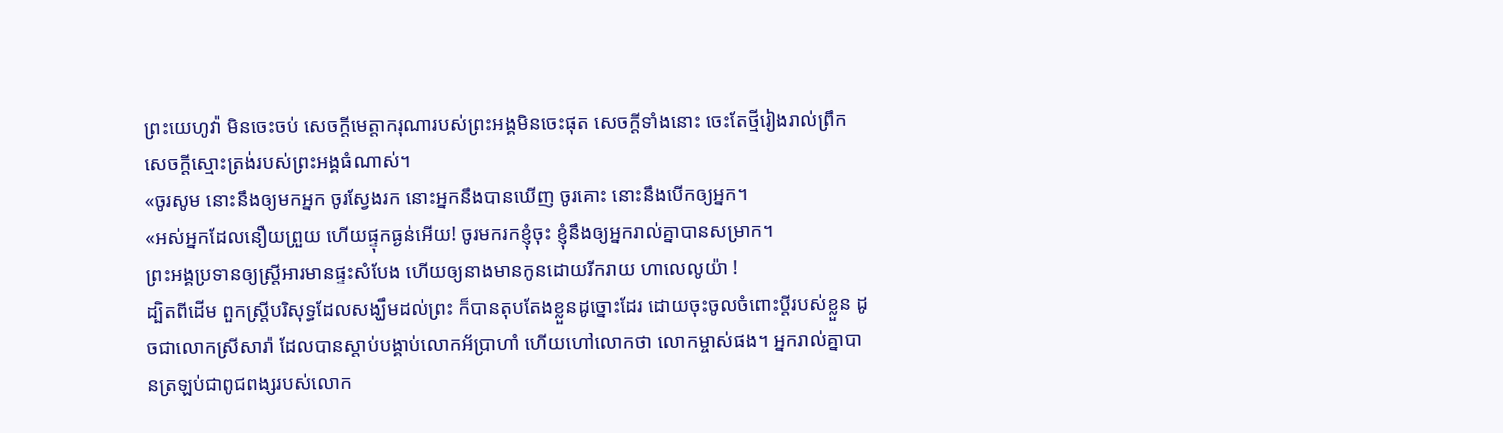ព្រះយេហូវ៉ា មិនចេះចប់ សេចក្ដីមេត្តាករុណារបស់ព្រះអង្គមិនចេះផុត សេចក្ដីទាំងនោះ ចេះតែថ្មីរៀងរាល់ព្រឹក សេចក្ដីស្មោះត្រង់របស់ព្រះអង្គធំណាស់។
«ចូរសូម នោះនឹងឲ្យមកអ្នក ចូរស្វែងរក នោះអ្នកនឹងបានឃើញ ចូរគោះ នោះនឹងបើកឲ្យអ្នក។
«អស់អ្នកដែលនឿយព្រួយ ហើយផ្ទុកធ្ងន់អើយ! ចូរមករកខ្ញុំចុះ ខ្ញុំនឹងឲ្យអ្នករាល់គ្នាបានសម្រាក។
ព្រះអង្គប្រទានឲ្យស្ត្រីអារមានផ្ទះសំបែង ហើយឲ្យនាងមានកូនដោយរីករាយ ហាលេលូយ៉ា !
ដ្បិតពីដើម ពួកស្រ្តីបរិសុទ្ធដែលសង្ឃឹមដល់ព្រះ ក៏បានតុបតែងខ្លួនដូច្នោះដែរ ដោយចុះចូលចំពោះប្តីរបស់ខ្លួន ដូចជាលោកស្រីសារ៉ា ដែលបានស្តាប់បង្គាប់លោកអ័ប្រាហាំ ហើយហៅលោកថា លោកម្ចាស់ផង។ អ្នករាល់គ្នាបានត្រឡប់ជាពូជពង្សរបស់លោក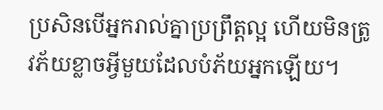ប្រសិនបើអ្នករាល់គ្នាប្រព្រឹត្តល្អ ហើយមិនត្រូវភ័យខ្លាចអ្វីមួយដែលបំភ័យអ្នកឡើយ។